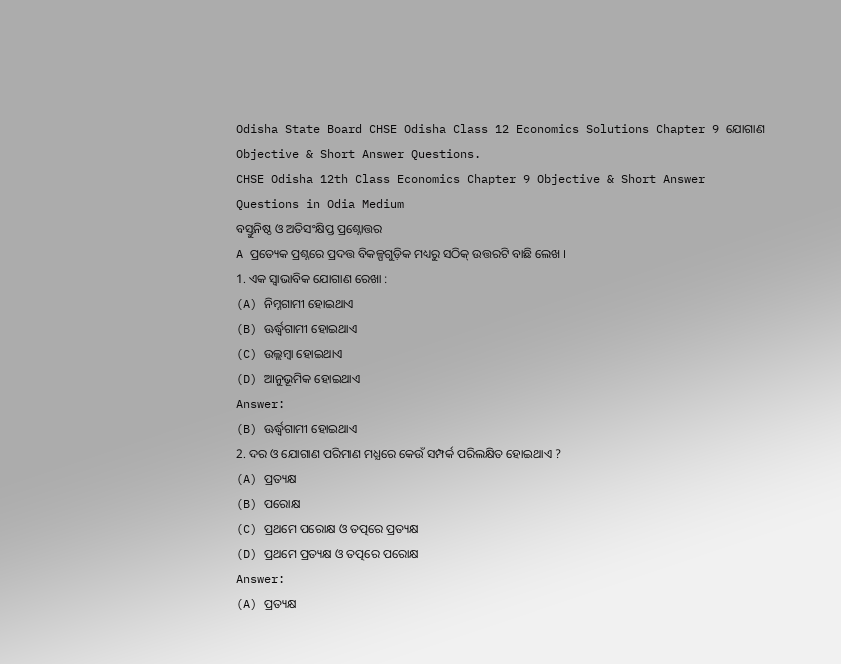Odisha State Board CHSE Odisha Class 12 Economics Solutions Chapter 9 ଯୋଗାଣ Objective & Short Answer Questions.
CHSE Odisha 12th Class Economics Chapter 9 Objective & Short Answer Questions in Odia Medium
ବସ୍ତୁନିଷ୍ଠ ଓ ଅତିସଂକ୍ଷିପ୍ତ ପ୍ରଶ୍ନୋତ୍ତର
A ପ୍ରତ୍ୟେକ ପ୍ରଶ୍ନରେ ପ୍ରଦତ୍ତ ବିକଳ୍ପଗୁଡ଼ିକ ମଧ୍ୟରୁ ସଠିକ୍ ଉତ୍ତରଟି ବାଛି ଲେଖ ।
1. ଏକ ସ୍ଵାଭାବିକ ଯୋଗାଣ ରେଖା :
(A) ନିମ୍ନଗାମୀ ହୋଇଥାଏ
(B) ଊର୍ଦ୍ଧ୍ୱଗାମୀ ହୋଇଥାଏ
(C) ଉଲ୍ଲମ୍ବା ହୋଇଥାଏ
(D) ଆନୁଭୂମିକ ହୋଇଥାଏ
Answer:
(B) ଊର୍ଦ୍ଧ୍ୱଗାମୀ ହୋଇଥାଏ
2. ଦର ଓ ଯୋଗାଣ ପରିମାଣ ମଧ୍ଯରେ କେଉଁ ସମ୍ପର୍କ ପରିଲକ୍ଷିତ ହୋଇଥାଏ ?
(A) ପ୍ରତ୍ୟକ୍ଷ
(B) ପରୋକ୍ଷ
(C) ପ୍ରଥମେ ପରୋକ୍ଷ ଓ ତତ୍ପରେ ପ୍ରତ୍ୟକ୍ଷ
(D) ପ୍ରଥମେ ପ୍ରତ୍ୟକ୍ଷ ଓ ତତ୍ପରେ ପରୋକ୍ଷ
Answer:
(A) ପ୍ରତ୍ୟକ୍ଷ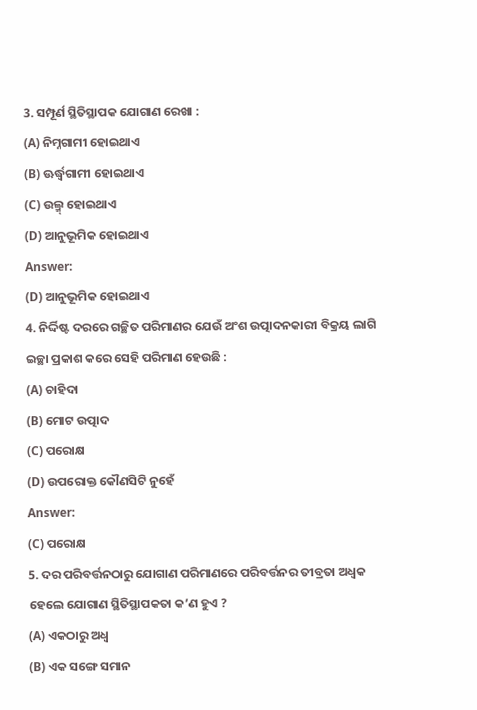3. ସମ୍ପୂର୍ଣ ସ୍ଥିତିସ୍ଥାପକ ଯୋଗାଣ ରେଖା :
(A) ନିମ୍ନଗାମୀ ହୋଇଥାଏ
(B) ଊର୍ଦ୍ଧ୍ୱଗାମୀ ହୋଇଥାଏ
(C) ଉଲ୍ମ୍ ହୋଇଥାଏ
(D) ଆନୁଭୂମିକ ହୋଇଥାଏ
Answer:
(D) ଆନୁଭୂମିକ ହୋଇଥାଏ
4. ନିର୍ଦ୍ଦିଷ୍ଟ ଦରରେ ଗଚ୍ଛିତ ପରିମାଣର ଯେଉଁ ଅଂଶ ଉତ୍ପାଦନକାରୀ ବିକ୍ରୟ ଲାଗି ଇଚ୍ଛା ପ୍ରକାଶ କରେ ସେହି ପରିମାଣ ହେଉଛି :
(A) ଚାହିଦା
(B) ମୋଟ ଉତ୍ପାଦ
(C) ପରୋକ୍ଷ
(D) ଉପରୋକ୍ତ କୌଣସିଟି ନୁହେଁ
Answer:
(C) ପରୋକ୍ଷ
5. ଦର ପରିବର୍ତ୍ତନଠାରୁ ଯୋଗାଣ ପରିମାଣରେ ପରିବର୍ତ୍ତନର ତୀବ୍ରତା ଅଧ୍ବକ ହେଲେ ଯୋଗାଣ ସ୍ଥିତିସ୍ଥାପକତା କ’ଣ ହୁଏ ?
(A) ଏକଠାରୁ ଅଧ୍ଵ
(B) ଏକ ସଙ୍ଗେ ସମାନ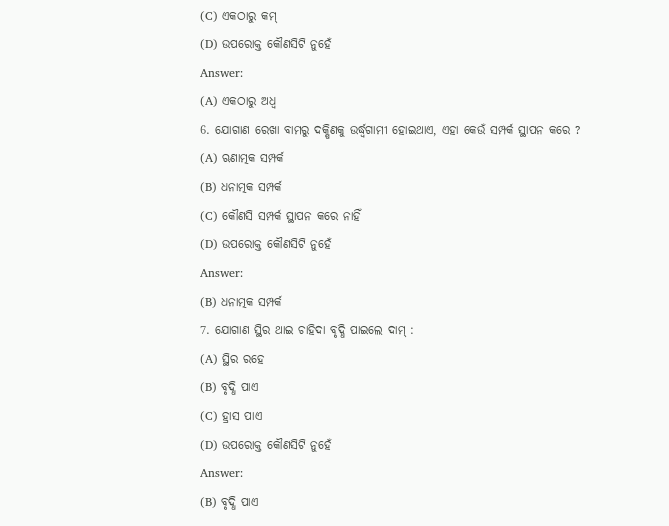(C) ଏକଠାରୁ କମ୍
(D) ଉପରୋକ୍ତ କୌଣସିଟି ନୁହେଁ
Answer:
(A) ଏକଠାରୁ ଅଧ୍ଵ
6. ଯୋଗାଣ ରେଖା ବାମରୁ ଦକ୍ଷିଣକୁ ଉର୍ଦ୍ଧ୍ୱଗାମୀ ହୋଇଥାଏ, ଏହା କେଉଁ ସମ୍ପର୍କ ସ୍ଥାପନ କରେ ?
(A) ଋଣାତ୍ମକ ସମ୍ପର୍କ
(B) ଧନାତ୍ମକ ସମ୍ପର୍କ
(C) କୌଣସି ସମ୍ପର୍କ ସ୍ଥାପନ କରେ ନାହିଁ
(D) ଉପରୋକ୍ତ କୌଣସିଟି ନୁହେଁ
Answer:
(B) ଧନାତ୍ମକ ସମ୍ପର୍କ
7. ଯୋଗାଣ ସ୍ଥିର ଥାଇ ଚାହିଦା ବୃଦ୍ଧି ପାଇଲେ ଦାମ୍ :
(A) ସ୍ଥିର ରହେ
(B) ବୃଦ୍ଧି ପାଏ
(C) ହ୍ରାସ ପାଏ
(D) ଉପରୋକ୍ତ କୌଣସିଟି ନୁହେଁ
Answer:
(B) ବୃଦ୍ଧି ପାଏ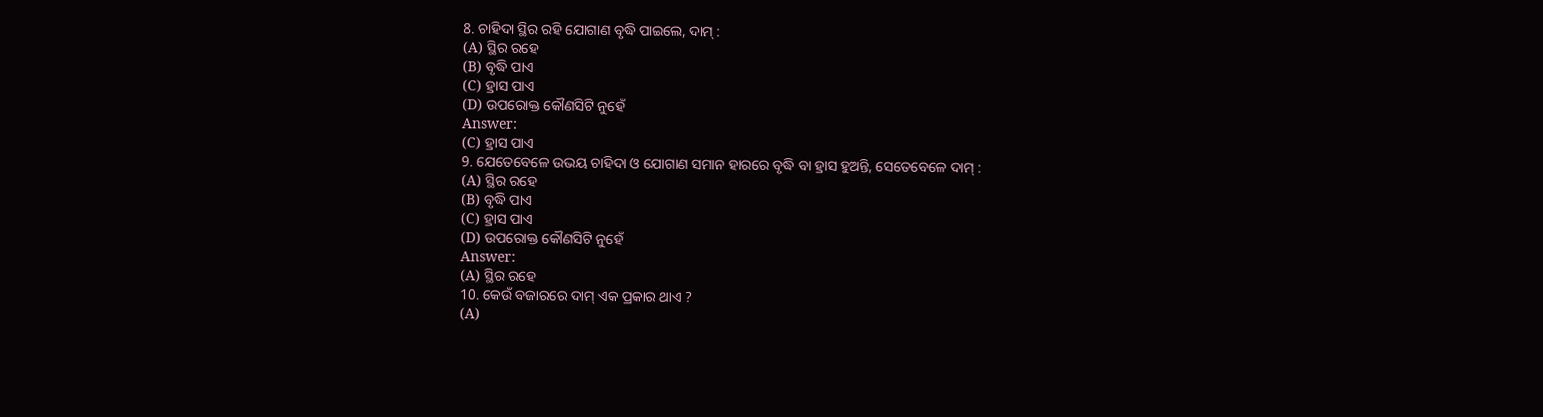8. ଚାହିଦା ସ୍ଥିର ରହି ଯୋଗାଣ ବୃଦ୍ଧି ପାଇଲେ, ଦାମ୍ :
(A) ସ୍ଥିର ରହେ
(B) ବୃଦ୍ଧି ପାଏ
(C) ହ୍ରାସ ପାଏ
(D) ଉପରୋକ୍ତ କୌଣସିଟି ନୁହେଁ
Answer:
(C) ହ୍ରାସ ପାଏ
9. ଯେତେବେଳେ ଉଭୟ ଚାହିଦା ଓ ଯୋଗାଣ ସମାନ ହାରରେ ବୃଦ୍ଧି ବା ହ୍ରାସ ହୁଅନ୍ତି, ସେତେବେଳେ ଦାମ୍ :
(A) ସ୍ଥିର ରହେ
(B) ବୃଦ୍ଧି ପାଏ
(C) ହ୍ରାସ ପାଏ
(D) ଉପରୋକ୍ତ କୌଣସିଟି ନୁହେଁ
Answer:
(A) ସ୍ଥିର ରହେ
10. କେଉଁ ବଜାରରେ ଦାମ୍ ଏକ ପ୍ରକାର ଥାଏ ?
(A)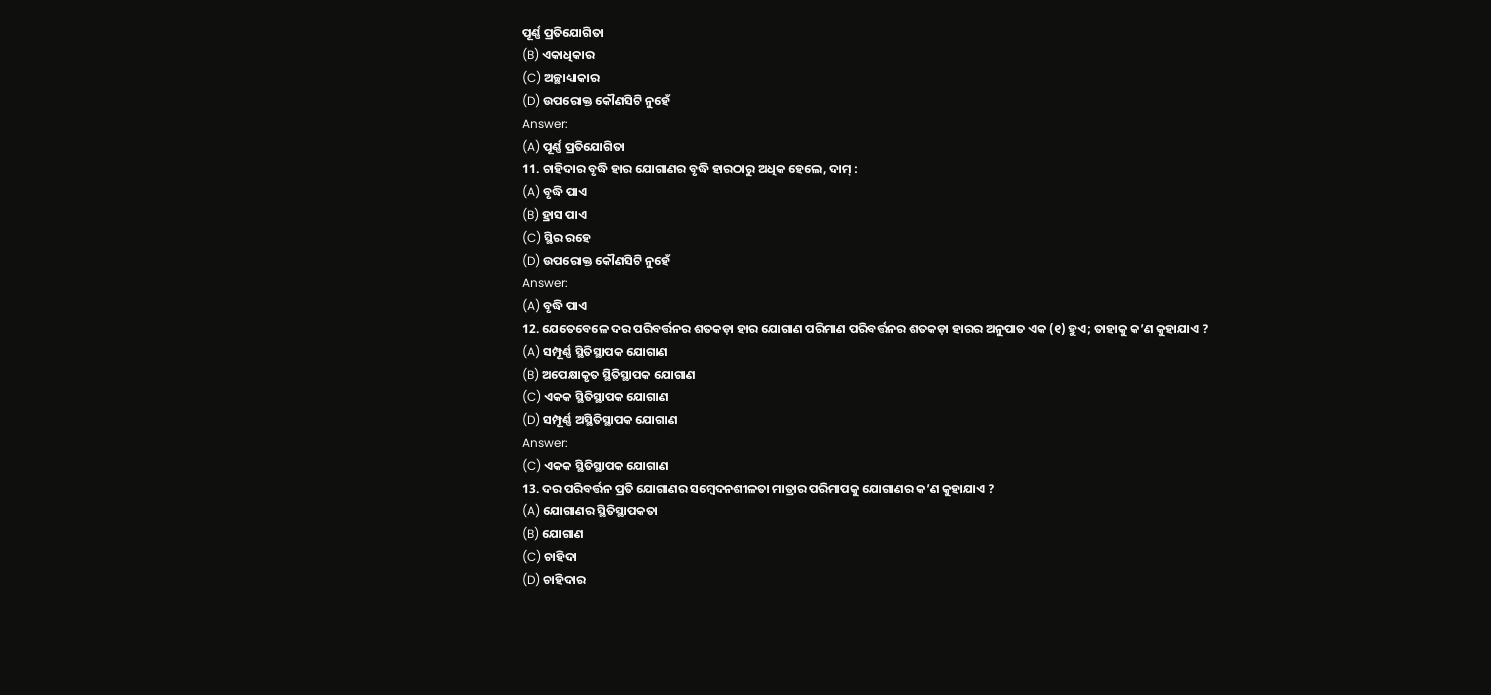ପୂର୍ଣ୍ଣ ପ୍ରତିଯୋଗିତା
(B) ଏକାଧିକାର
(C) ଅଚ୍ଛାଧ୍ୟାକାର
(D) ଉପରୋକ୍ତ କୌଣସିଟି ନୁହେଁ
Answer:
(A) ପୂର୍ଣ୍ଣ ପ୍ରତିଯୋଗିତା
11. ଚାହିଦାର ବୃଦ୍ଧି ହାର ଯୋଗାଣର ବୃଦ୍ଧି ହାରଠାରୁ ଅଧିକ ହେଲେ, ଦାମ୍ :
(A) ବୃଦ୍ଧି ପାଏ
(B) ହ୍ରାସ ପାଏ
(C) ସ୍ଥିର ରହେ
(D) ଉପରୋକ୍ତ କୌଣସିଟି ନୁହେଁ
Answer:
(A) ବୃଦ୍ଧି ପାଏ
12. ଯେତେବେଳେ ଦର ପରିବର୍ତ୍ତନର ଶତକଡ଼ା ହାର ଯୋଗାଣ ପରିମାଣ ପରିବର୍ତ୍ତନର ଶତକଡ଼ା ହାରର ଅନୁପାତ ଏକ (୧) ହୁଏ; ତାହାକୁ କ’ଣ କୁହାଯାଏ ?
(A) ସମ୍ପୂର୍ଣ୍ଣ ସ୍ଥିତିସ୍ଥାପକ ଯୋଗାଣ
(B) ଅପେକ୍ଷାକୃତ ସ୍ଥିତିସ୍ଥାପକ ଯୋଗାଣ
(C) ଏକକ ସ୍ଥିତିସ୍ଥାପକ ଯୋଗାଣ
(D) ସମ୍ପୂର୍ଣ୍ଣ ଅସ୍ଥିତିସ୍ଥାପକ ଯୋଗାଣ
Answer:
(C) ଏକକ ସ୍ଥିତିସ୍ଥାପକ ଯୋଗାଣ
13. ଦର ପରିବର୍ତ୍ତନ ପ୍ରତି ଯୋଗାଣର ସମ୍ବେଦନଶୀଳତା ମାତ୍ରାର ପରିମାପକୁ ଯୋଗାଣର କ’ଣ କୁହାଯାଏ ?
(A) ଯୋଗାଣର ସ୍ଥିତିସ୍ଥାପକତା
(B) ଯୋଗାଣ
(C) ଚାହିଦା
(D) ଚାହିଦାର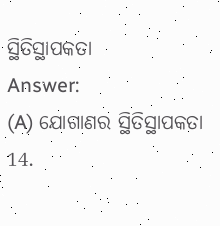ସ୍ଥିତିସ୍ଥାପକତା
Answer:
(A) ଯୋଗାଣର ସ୍ଥିତିସ୍ଥାପକତା
14.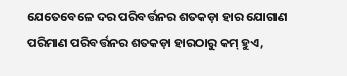ଯେତେବେଳେ ଦର ପରିବର୍ତ୍ତନର ଶତକଡ଼ା ହାର ଯୋଗାଣ ପରିମାଣ ପରିବର୍ତ୍ତନର ଶତକଡ଼ା ହାରଠାରୁ କମ୍ ହୁଏ,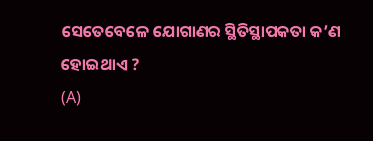ସେତେବେଳେ ଯୋଗାଣର ସ୍ଥିତିସ୍ଥାପକତା କ’ଣ ହୋଇଥାଏ ?
(A)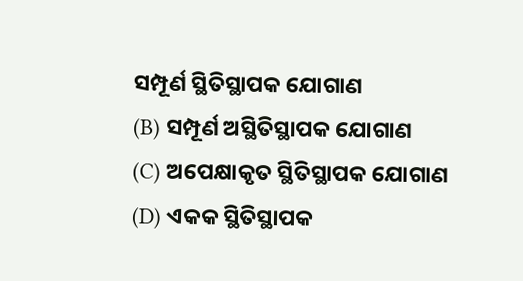ସମ୍ପୂର୍ଣ ସ୍ଥିତିସ୍ଥାପକ ଯୋଗାଣ
(B) ସମ୍ପୂର୍ଣ ଅସ୍ଥିତିସ୍ଥାପକ ଯୋଗାଣ
(C) ଅପେକ୍ଷାକୃତ ସ୍ଥିତିସ୍ଥାପକ ଯୋଗାଣ
(D) ଏକକ ସ୍ଥିତିସ୍ଥାପକ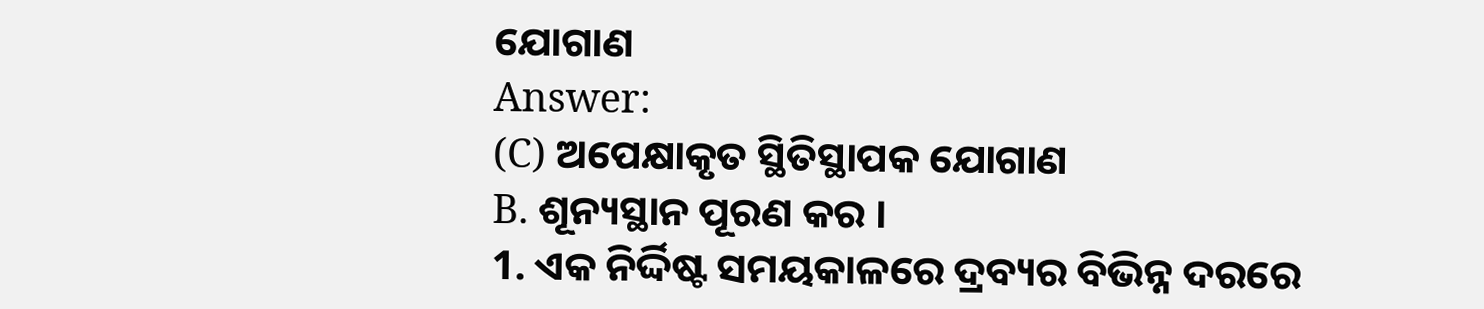ଯୋଗାଣ
Answer:
(C) ଅପେକ୍ଷାକୃତ ସ୍ଥିତିସ୍ଥାପକ ଯୋଗାଣ
B. ଶୂନ୍ୟସ୍ଥାନ ପୂରଣ କର ।
1. ଏକ ନିର୍ଦ୍ଦିଷ୍ଟ ସମୟକାଳରେ ଦ୍ରବ୍ୟର ବିଭିନ୍ନ ଦରରେ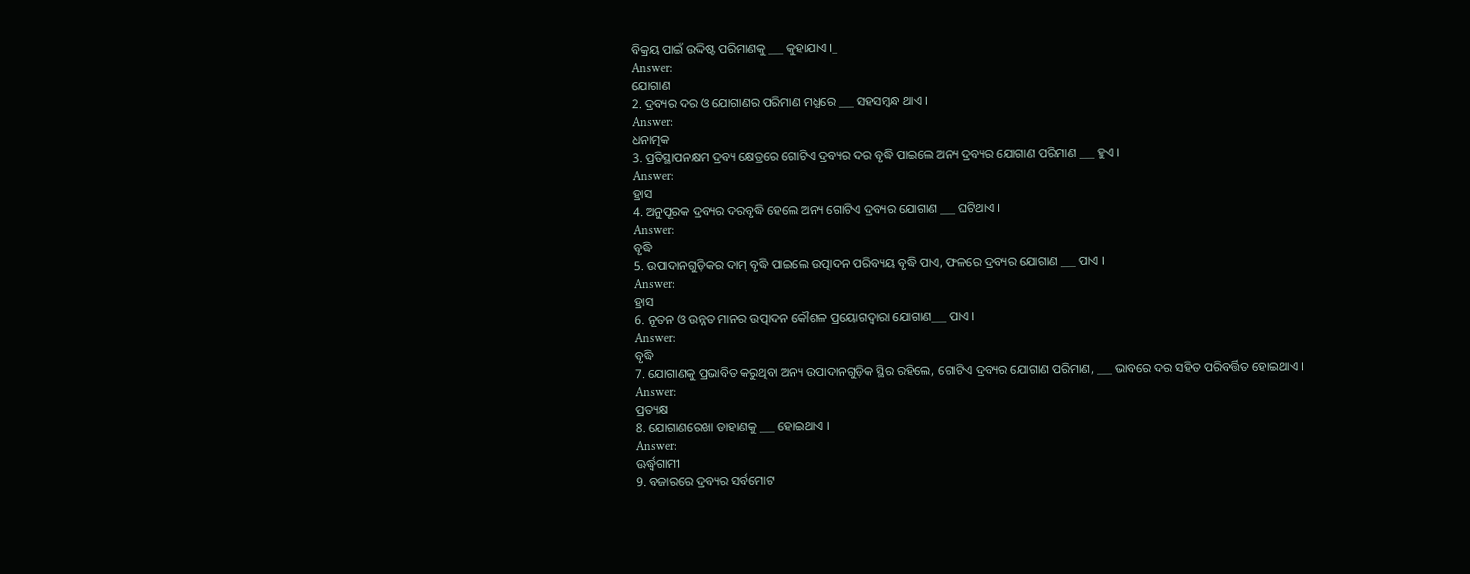ବିକ୍ରୟ ପାଇଁ ଉଦ୍ଦିଷ୍ଟ ପରିମାଣକୁ ___ କୁହାଯାଏ ।_
Answer:
ଯୋଗାଣ
2. ଦ୍ରବ୍ୟର ଦର ଓ ଯୋଗାଣର ପରିମାଣ ମଧ୍ଯରେ ___ ସହସମ୍ବନ୍ଧ ଥାଏ ।
Answer:
ଧନାତ୍ମକ
3. ପ୍ରତିସ୍ଥାପନକ୍ଷମ ଦ୍ରବ୍ୟ କ୍ଷେତ୍ରରେ ଗୋଟିଏ ଦ୍ରବ୍ୟର ଦର ବୃଦ୍ଧି ପାଇଲେ ଅନ୍ୟ ଦ୍ରବ୍ୟର ଯୋଗାଣ ପରିମାଣ ___ ହୁଏ ।
Answer:
ହ୍ରାସ
4. ଅନୁପୂରକ ଦ୍ରବ୍ୟର ଦରବୃଦ୍ଧି ହେଲେ ଅନ୍ୟ ଗୋଟିଏ ଦ୍ରବ୍ୟର ଯୋଗାଣ ___ ଘଟିଥାଏ ।
Answer:
ବୃଦ୍ଧି
5. ଉପାଦାନଗୁଡ଼ିକର ଦାମ୍ ବୃଦ୍ଧି ପାଇଲେ ଉତ୍ପାଦନ ପରିବ୍ୟୟ ବୃଦ୍ଧି ପାଏ, ଫଳରେ ଦ୍ରବ୍ୟର ଯୋଗାଣ ___ ପାଏ ।
Answer:
ହ୍ରାସ
6. ନୂତନ ଓ ଉନ୍ନତ ମାନର ଉତ୍ପାଦନ କୌଶଳ ପ୍ରୟୋଗଦ୍ଵାରା ଯୋଗାଣ___ ପାଏ ।
Answer:
ବୃଦ୍ଧି
7. ଯୋଗାଣକୁ ପ୍ରଭାବିତ କରୁଥିବା ଅନ୍ୟ ଉପାଦାନଗୁଡ଼ିକ ସ୍ଥିର ରହିଲେ, ଗୋଟିଏ ଦ୍ରବ୍ୟର ଯୋଗାଣ ପରିମାଣ, ___ ଭାବରେ ଦର ସହିତ ପରିବର୍ତ୍ତିତ ହୋଇଥାଏ ।
Answer:
ପ୍ରତ୍ୟକ୍ଷ
8. ଯୋଗାଣରେଖା ଡାହାଣକୁ ___ ହୋଇଥାଏ ।
Answer:
ଊର୍ଦ୍ଧ୍ୱଗାମୀ
9. ବଜାରରେ ଦ୍ରବ୍ୟର ସର୍ବମୋଟ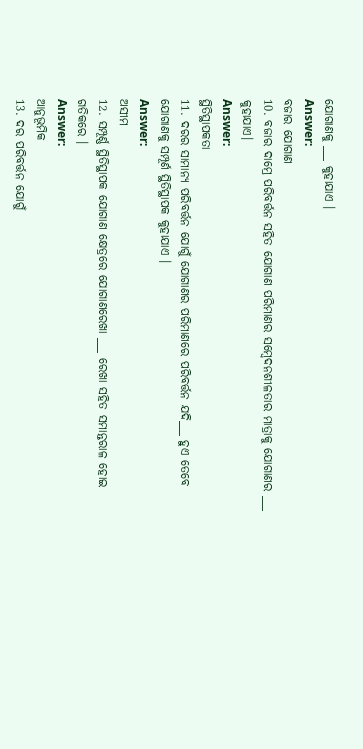ଯୋଗାଣକୁ ___ କୁହାଯାଏ ।
Answer:
ବଜାର ଯୋଗାଣ
10. ବଜାର ଦାମ୍ରେ ପରିବର୍ତ୍ତନ ସହିତ ଯୋଗାଣ ପରିମାଣର ସମ୍ବେଦନଶୀଳତାର ମାତ୍ରାକୁ ଯୋଗାଣର ___ କୁହାଯାଏ।
Answer:
ସ୍ଥିତିସ୍ଥାପକତା
11. ଦରର ସାମାନ୍ୟ ପରିବର୍ତ୍ତନ ଯୋଗୁଁ ଯୋଗାଣର ପରିମାଣରେ ପରିବର୍ତ୍ତନ ଯଦି___ ହୁଏ ତେବେ ଯୋଗାଣକୁ ସମ୍ପୂର୍ଣ ସ୍ଥିତିସ୍ଥାପକ କୁହାଯାଏ ।
Answer:
ଅସୀମ
12. ସମ୍ପୂର୍ଣ୍ଣ ସ୍ଥିତିସ୍ଥାପକ ଯୋଗାଣ କ୍ଷେତ୍ରରେ ଯୋଗାଣରେଖା ___ ରେଖା ସହିତ ସମାନ୍ତରାଳ ହୋଇ ଗତିକରେ ।
Answer:
ଆନୁଭୂମିକ
13. ଦର ପରିବର୍ତ୍ତନ ଯୋଗୁଁ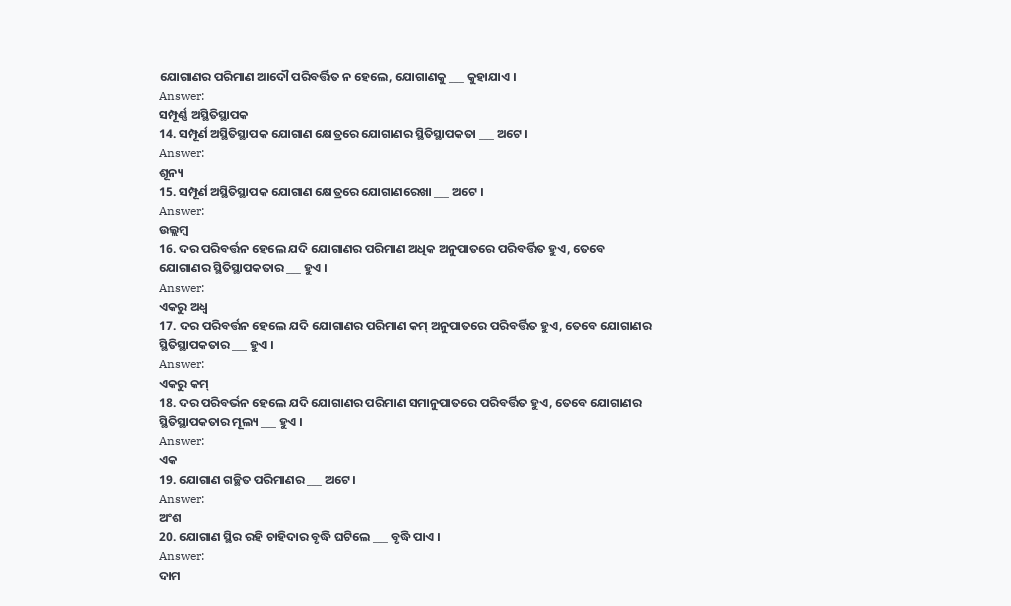ଯୋଗାଣର ପରିମାଣ ଆଦୌ ପରିବର୍ତ୍ତିତ ନ ହେଲେ, ଯୋଗାଣକୁ ___ କୁହାଯାଏ ।
Answer:
ସମ୍ପୂର୍ଣ୍ଣ ଅସ୍ଥିତିସ୍ଥାପକ
14. ସମ୍ପୂର୍ଣ ଅସ୍ଥିତିସ୍ଥାପକ ଯୋଗାଣ କ୍ଷେତ୍ରରେ ଯୋଗାଣର ସ୍ଥିତିସ୍ଥାପକତା ___ ଅଟେ ।
Answer:
ଶୂନ୍ୟ
15. ସମ୍ପୂର୍ଣ ଅସ୍ଥିତିସ୍ଥାପକ ଯୋଗାଣ କ୍ଷେତ୍ରରେ ଯୋଗାଣରେଖା ___ ଅଟେ ।
Answer:
ଉଲ୍ଲମ୍ବ
16. ଦର ପରିବର୍ତ୍ତନ ହେଲେ ଯଦି ଯୋଗାଣର ପରିମାଣ ଅଧିକ ଅନୁପାତରେ ପରିବର୍ତ୍ତିତ ହୁଏ, ତେବେ ଯୋଗାଣର ସ୍ଥିତିସ୍ଥାପକତାର ___ ହୁଏ ।
Answer:
ଏକରୁ ଅଧ୍ଵ
17. ଦର ପରିବର୍ତ୍ତନ ହେଲେ ଯଦି ଯୋଗାଣର ପରିମାଣ କମ୍ ଅନୁପାତରେ ପରିବର୍ତ୍ତିତ ହୁଏ, ତେବେ ଯୋଗାଣର ସ୍ଥିତିସ୍ଥାପକତାର ___ ହୁଏ ।
Answer:
ଏକରୁ କମ୍
18. ଦର ପରିବର୍ଭନ ହେଲେ ଯଦି ଯୋଗାଣର ପରିମାଣ ସମାନୁପାତରେ ପରିବର୍ତ୍ତିତ ହୁଏ, ତେବେ ଯୋଗାଣର ସ୍ଥିତିସ୍ଥାପକତାର ମୂଲ୍ୟ ___ ହୁଏ ।
Answer:
ଏକ
19. ଯୋଗାଣ ଗଚ୍ଛିତ ପରିମାଣର ___ ଅଟେ ।
Answer:
ଅଂଶ
20. ଯୋଗାଣ ସ୍ଥିର ରହି ଚାହିଦାର ବୃଦ୍ଧି ଘଟିଲେ ___ ବୃଦ୍ଧି ପାଏ ।
Answer:
ଦାମ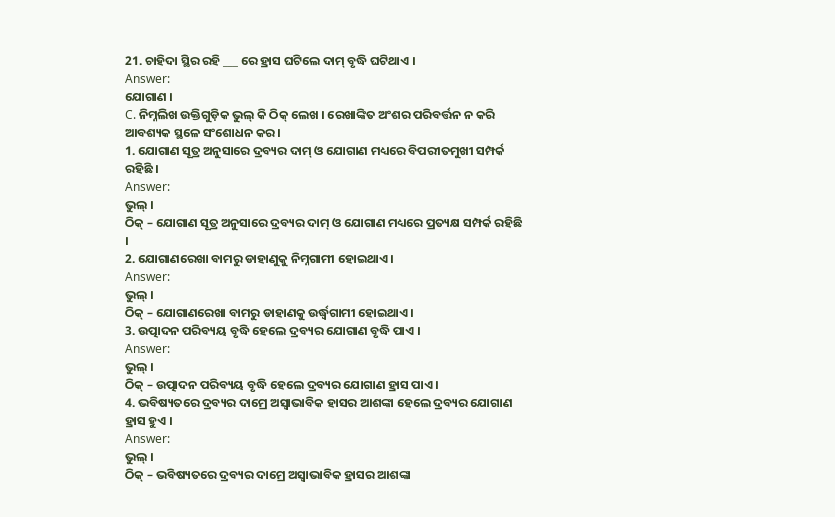21. ଚାହିଦା ସ୍ଥିର ରହି ___ ରେ ହ୍ରାସ ଘଟିଲେ ଦାମ୍ ବୃଦ୍ଧି ଘଟିଥାଏ ।
Answer:
ଯୋଗାଣ ।
C. ନିମ୍ନଲିଖ ଉକ୍ତିଗୁଡ଼ିକ ଭୁଲ୍ କି ଠିକ୍ ଲେଖ । ରେଖାଙ୍କିତ ଅଂଶର ପରିବର୍ତ୍ତନ ନ କରି ଆବଶ୍ୟକ ସ୍ଥଳେ ସଂଶୋଧନ କର ।
1. ଯୋଗାଣ ସୂତ୍ର ଅନୁସାରେ ଦ୍ରବ୍ୟର ଦାମ୍ ଓ ଯୋଗାଣ ମଧ୍ୟରେ ବିପରୀତମୁଖୀ ସମ୍ପର୍କ ରହିଛି ।
Answer:
ଭୁଲ୍ ।
ଠିକ୍ – ଯୋଗାଣ ସୂତ୍ର ଅନୁସାରେ ଦ୍ରବ୍ୟର ଦାମ୍ ଓ ଯୋଗାଣ ମଧ୍ୟରେ ପ୍ରତ୍ୟକ୍ଷ ସମ୍ପର୍କ ରହିଛି ।
2. ଯୋଗାଣରେଖା ବାମରୁ ଡାହାଣୁକୁ ନିମ୍ନଗାମୀ ହୋଇଥାଏ ।
Answer:
ଭୁଲ୍ ।
ଠିକ୍ – ଯୋଗାଣରେଖା ବାମରୁ ଡାହାଣକୁ ଉର୍ଦ୍ଧ୍ୱଗାମୀ ହୋଇଥାଏ ।
3. ଉତ୍ପାଦନ ପରିବ୍ୟୟ ବୃଦ୍ଧି ହେଲେ ଦ୍ରବ୍ୟର ଯୋଗାଣ ବୃଦ୍ଧି ପାଏ ।
Answer:
ଭୁଲ୍ ।
ଠିକ୍ – ଉତ୍ପାଦନ ପରିବ୍ୟୟ ବୃଦ୍ଧି ହେଲେ ଦ୍ରବ୍ୟର ଯୋଗାଣ ହ୍ରାସ ପାଏ ।
4. ଭବିଷ୍ୟତରେ ଦ୍ରବ୍ୟର ଦାମ୍ରେ ଅସ୍ଵାଭାବିକ ହାସର ଆଶଙ୍କା ହେଲେ ଦ୍ରବ୍ୟର ଯୋଗାଣ ହ୍ରାସ ହୁଏ ।
Answer:
ଭୁଲ୍ ।
ଠିକ୍ – ଭବିଷ୍ୟତରେ ଦ୍ରବ୍ୟର ଦାମ୍ରେ ଅସ୍ଵାଭାବିକ ହ୍ରାସର ଆଶଙ୍କା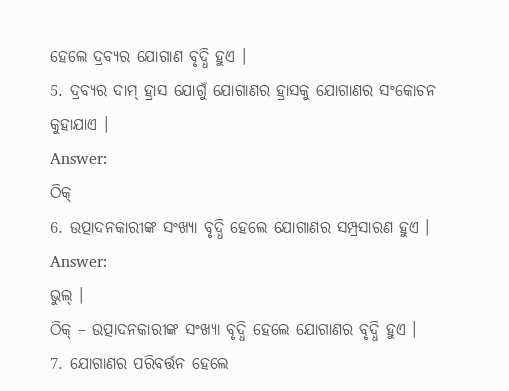ହେଲେ ଦ୍ରବ୍ୟର ଯୋଗାଣ ବୃଦ୍ଧି ହୁଏ ।
5. ଦ୍ରବ୍ୟର ଦାମ୍ ହ୍ରାସ ଯୋଗୁଁ ଯୋଗାଣର ହ୍ରାସକୁ ଯୋଗାଣର ସଂକୋଚନ କୁହାଯାଏ ।
Answer:
ଠିକ୍
6. ଉତ୍ପାଦନକାରୀଙ୍କ ସଂଖ୍ୟା ବୃଦ୍ଧି ହେଲେ ଯୋଗାଣର ସମ୍ପ୍ରସାରଣ ହୁଏ ।
Answer:
ଭୁଲ୍ ।
ଠିକ୍ – ଉତ୍ପାଦନକାରୀଙ୍କ ସଂଖ୍ୟା ବୃଦ୍ଧି ହେଲେ ଯୋଗାଣର ବୃଦ୍ଧି ହୁଏ ।
7. ଯୋଗାଣର ପରିବର୍ତ୍ତନ ହେଲେ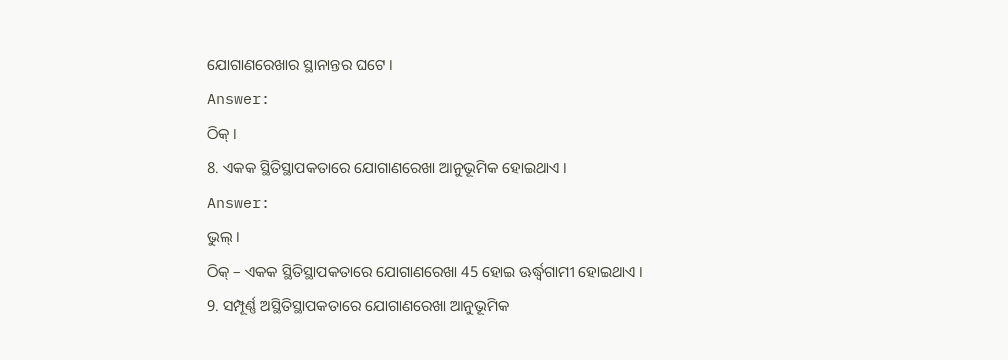ଯୋଗାଣରେଖାର ସ୍ଥାନାନ୍ତର ଘଟେ ।
Answer:
ଠିକ୍ ।
8. ଏକକ ସ୍ଥିତିସ୍ଥାପକତାରେ ଯୋଗାଣରେଖା ଆନୁଭୂମିକ ହୋଇଥାଏ ।
Answer:
ଭୁଲ୍ ।
ଠିକ୍ – ଏକକ ସ୍ଥିତିସ୍ଥାପକତାରେ ଯୋଗାଣରେଖା 45 ହୋଇ ଊର୍ଦ୍ଧ୍ୱଗାମୀ ହୋଇଥାଏ ।
9. ସମ୍ପୂର୍ଣ୍ଣ ଅସ୍ଥିତିସ୍ଥାପକତାରେ ଯୋଗାଣରେଖା ଆନୁଭୂମିକ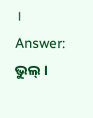।
Answer:
ଭୁଲ୍ ।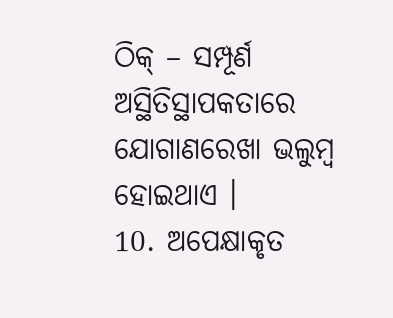ଠିକ୍ – ସମ୍ପୂର୍ଣ ଅସ୍ଥିତିସ୍ଥାପକତାରେ ଯୋଗାଣରେଖା ଭଲୁମ୍ବ ହୋଇଥାଏ ।
10. ଅପେକ୍ଷାକୃତ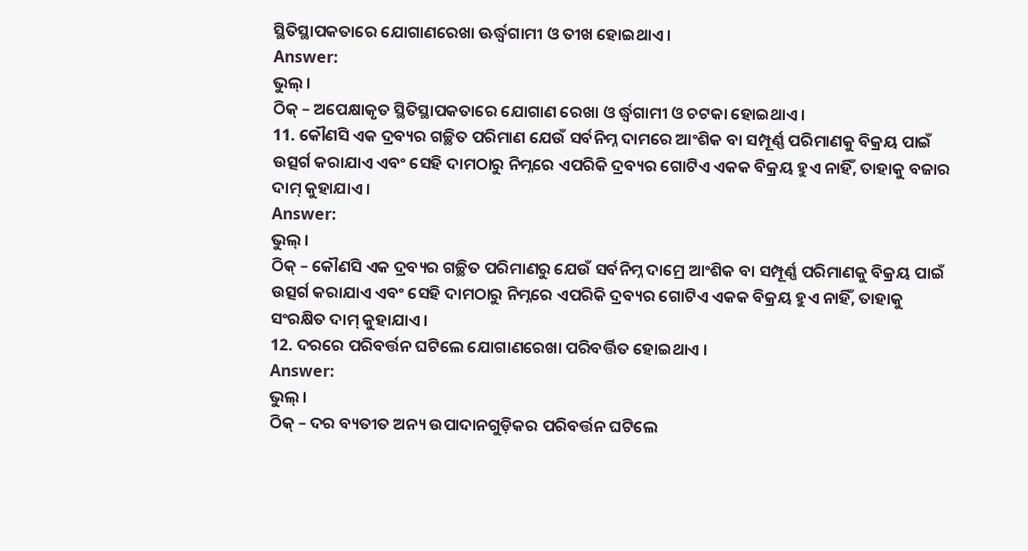ସ୍ଥିତିସ୍ଥାପକତାରେ ଯୋଗାଣରେଖା ଊର୍ଦ୍ଧ୍ୱଗାମୀ ଓ ତୀଖ ହୋଇଥାଏ ।
Answer:
ଭୁଲ୍ ।
ଠିକ୍ – ଅପେକ୍ଷାକୃତ ସ୍ଥିତିସ୍ଥାପକତାରେ ଯୋଗାଣ ରେଖା ଓ ର୍ଦ୍ଧ୍ୱଗାମୀ ଓ ଚଟକା ହୋଇଥାଏ ।
11. କୌଣସି ଏକ ଦ୍ରବ୍ୟର ଗଚ୍ଛିତ ପରିମାଣ ଯେଉଁ ସର୍ବନିମ୍ନ ଦାମରେ ଆଂଶିକ ବା ସମ୍ପୂର୍ଣ୍ଣ ପରିମାଣକୁ ବିକ୍ରୟ ପାଇଁ ଉତ୍ସର୍ଗ କରାଯାଏ ଏବଂ ସେହି ଦାମଠାରୁ ନିମ୍ନରେ ଏପରିକି ଦ୍ରବ୍ୟର ଗୋଟିଏ ଏକକ ବିକ୍ରୟ ହୁଏ ନାହିଁ, ତାହାକୁ ବଜାର ଦାମ୍ କୁହାଯାଏ ।
Answer:
ଭୁଲ୍ ।
ଠିକ୍ – କୌଣସି ଏକ ଦ୍ରବ୍ୟର ଗଚ୍ଛିତ ପରିମାଣରୁ ଯେଉଁ ସର୍ବନିମ୍ନ ଦାମ୍ରେ ଆଂଶିକ ବା ସମ୍ପୂର୍ଣ୍ଣ ପରିମାଣକୁ ବିକ୍ରୟ ପାଇଁ ଉତ୍ସର୍ଗ କରାଯାଏ ଏବଂ ସେହି ଦାମଠାରୁ ନିମ୍ନରେ ଏପରିକି ଦ୍ରବ୍ୟର ଗୋଟିଏ ଏକକ ବିକ୍ରୟ ହୁଏ ନାହିଁ, ତାହାକୁ ସଂରକ୍ଷିତ ଦାମ୍ କୁହାଯାଏ ।
12. ଦରରେ ପରିବର୍ତ୍ତନ ଘଟିଲେ ଯୋଗାଣରେଖା ପରିବର୍ତ୍ତିତ ହୋଇଥାଏ ।
Answer:
ଭୁଲ୍ ।
ଠିକ୍ – ଦର ବ୍ୟତୀତ ଅନ୍ୟ ଉପାଦାନଗୁଡ଼ିକର ପରିବର୍ତ୍ତନ ଘଟିଲେ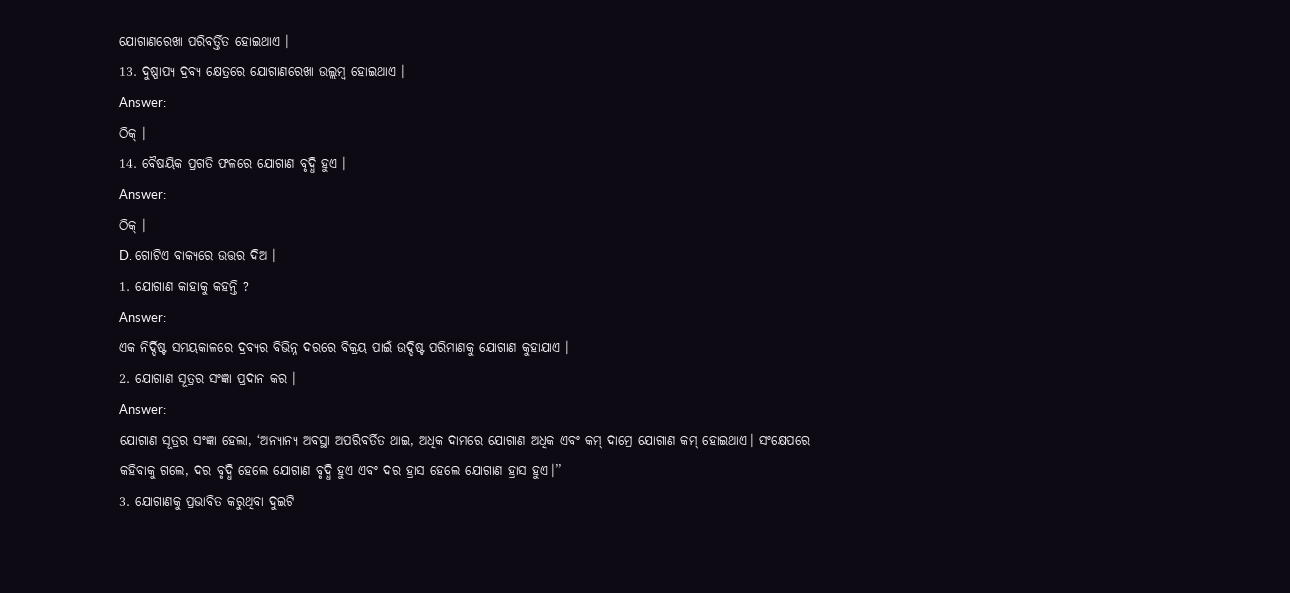ଯୋଗାଣରେଖା ପରିବର୍ତ୍ତିତ ହୋଇଥାଏ ।
13. ଦୁଷ୍ପାପ୍ୟ ଦ୍ରବ୍ୟ କ୍ଷେତ୍ରରେ ଯୋଗାଣରେଖା ଉଲ୍ଲମ୍ବ ହୋଇଥାଏ ।
Answer:
ଠିକ୍ ।
14. ବୈଷୟିକ ପ୍ରଗତି ଫଳରେ ଯୋଗାଣ ବୃଦ୍ଧି ହୁଏ ।
Answer:
ଠିକ୍ ।
D. ଗୋଟିଏ ବାକ୍ୟରେ ଉତ୍ତର ଦିଅ ।
1. ଯୋଗାଣ କାହାକୁ କହନ୍ତି ?
Answer:
ଏକ ନିର୍ଦ୍ଦିଷ୍ଟ ସମୟକାଳରେ ଦ୍ରବ୍ୟର ବିଭିନ୍ନ ଦରରେ ବିକ୍ରୟ ପାଇଁ ଉଦ୍ଦିଷ୍ଟ ପରିମାଣକୁ ଯୋଗାଣ କୁହାଯାଏ ।
2. ଯୋଗାଣ ସୂତ୍ରର ସଂଜ୍ଞା ପ୍ରଦାନ କର ।
Answer:
ଯୋଗାଣ ସୂତ୍ରର ସଂଜ୍ଞା ହେଲା, ‘ଅନ୍ୟାନ୍ୟ ଅବସ୍ଥା ଅପରିବର୍ତିତ ଥାଇ, ଅଧିକ ଦାମରେ ଯୋଗାଣ ଅଧିକ ଏବଂ କମ୍ ଦାମ୍ରେ ଯୋଗାଣ କମ୍ ହୋଇଥାଏ। ସଂକ୍ଷେପରେ କହିବାକୁ ଗଲେ, ଦର ବୃଦ୍ଧି ହେଲେ ଯୋଗାଣ ବୃଦ୍ଧି ହୁଏ ଏବଂ ଦର ହ୍ରାସ ହେଲେ ଯୋଗାଣ ହ୍ରାସ ହୁଏ।’’
3. ଯୋଗାଣକୁ ପ୍ରଭାବିତ କରୁଥିବା ଦୁଇଟି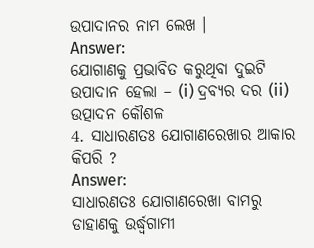ଉପାଦାନର ନାମ ଲେଖ ।
Answer:
ଯୋଗାଣକୁ ପ୍ରଭାବିତ କରୁଥିବା ଦୁଇଟି ଉପାଦାନ ହେଲା – (i) ଦ୍ରବ୍ୟର ଦର (ii) ଉତ୍ପାଦନ କୌଶଳ
4. ସାଧାରଣତଃ ଯୋଗାଣରେଖାର ଆକାର କିପରି ?
Answer:
ସାଧାରଣତଃ ଯୋଗାଣରେଖା ବାମରୁ ଡାହାଣକୁ ଉର୍ଦ୍ଧ୍ୱଗାମୀ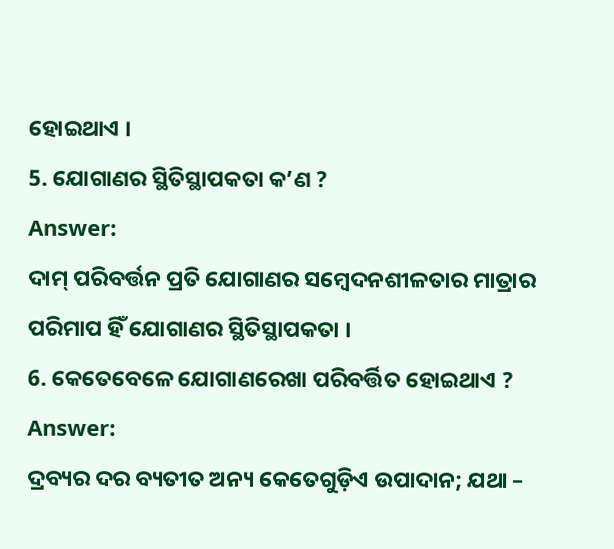ହୋଇଥାଏ ।
5. ଯୋଗାଣର ସ୍ଥିତିସ୍ଥାପକତା କ’ଣ ?
Answer:
ଦାମ୍ ପରିବର୍ତ୍ତନ ପ୍ରତି ଯୋଗାଣର ସମ୍ବେଦନଶୀଳତାର ମାତ୍ରାର ପରିମାପ ହିଁ ଯୋଗାଣର ସ୍ଥିତିସ୍ଥାପକତା ।
6. କେତେବେଳେ ଯୋଗାଣରେଖା ପରିବର୍ତ୍ତିତ ହୋଇଥାଏ ?
Answer:
ଦ୍ରବ୍ୟର ଦର ବ୍ୟତୀତ ଅନ୍ୟ କେତେଗୁଡ଼ିଏ ଉପାଦାନ; ଯଥା –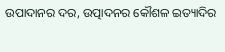ଉପାଦାନର ଦର, ଉତ୍ପାଦନର କୌଶଳ ଇତ୍ୟାଦିର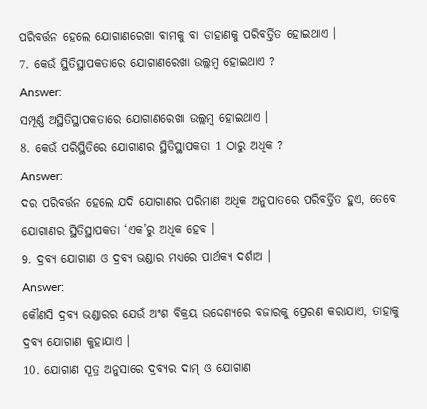ପରିବର୍ତ୍ତନ ହେଲେ ଯୋଗାଣରେଖା ବାମକୁ ବା ଡାହାଣକୁ ପରିବର୍ତ୍ତିତ ହୋଇଥାଏ ।
7. କେଉଁ ସ୍ଥିତିସ୍ଥାପକତାରେ ଯୋଗାଣରେଖା ଉଲ୍ଲମ୍ବ ହୋଇଥାଏ ?
Answer:
ସମ୍ପୂର୍ଣ୍ଣ ଅସ୍ଥିତିସ୍ଥାପକତାରେ ଯୋଗାଣରେଖା ଉଲ୍ଲମ୍ବ ହୋଇଥାଏ ।
8. କେଉଁ ପରିସ୍ଥିତିରେ ଯୋଗାଣର ସ୍ଥିତିସ୍ଥାପକତା 1 ଠାରୁ ଅଧିକ ?
Answer:
ଦର ପରିବର୍ତ୍ତନ ହେଲେ ଯଦି ଯୋଗାଣର ପରିମାଣ ଅଧିକ ଅନୁପାତରେ ପରିବର୍ତ୍ତିତ ହୁଏ, ତେବେ ଯୋଗାଣର ସ୍ଥିତିସ୍ଥାପକତା ‘ଏକ’ରୁ ଅଧିକ ହେବ ।
9. ଦ୍ରବ୍ୟ ଯୋଗାଣ ଓ ଦ୍ରବ୍ୟ ଭଣ୍ଡାର ମଧ୍ୟରେ ପାର୍ଥକ୍ୟ ଦର୍ଶାଅ ।
Answer:
କୌଣସି ଦ୍ରବ୍ୟ ଭଣ୍ଡାରର ଯେଉଁ ଅଂଶ ବିକ୍ରୟ ଉଦ୍ଦେଶ୍ୟରେ ବଜାରକୁ ପ୍ରେରଣ କରାଯାଏ, ତାହାକୁ ଦ୍ରବ୍ୟ ଯୋଗାଣ କୁହାଯାଏ ।
10. ଯୋଗାଣ ସୂତ୍ର ଅନୁସାରେ ଦ୍ରବ୍ୟର ଦାମ୍ ଓ ଯୋଗାଣ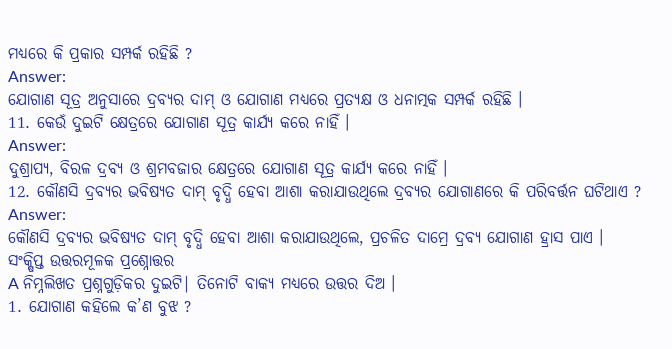ମଧ୍ୟରେ କି ପ୍ରକାର ସମ୍ପର୍କ ରହିଛି ?
Answer:
ଯୋଗାଣ ସୂତ୍ର ଅନୁସାରେ ଦ୍ରବ୍ୟର ଦାମ୍ ଓ ଯୋଗାଣ ମଧ୍ୟରେ ପ୍ରତ୍ୟକ୍ଷ ଓ ଧନାତ୍ମକ ସମ୍ପର୍କ ରହିଛି ।
11. କେଉଁ ଦୁଇଟି କ୍ଷେତ୍ରରେ ଯୋଗାଣ ସୂତ୍ର କାର୍ଯ୍ୟ କରେ ନାହିଁ ।
Answer:
ଦୁଶ୍ରାପ୍ୟ, ବିରଳ ଦ୍ରବ୍ୟ ଓ ଶ୍ରମବଜାର କ୍ଷେତ୍ରରେ ଯୋଗାଣ ସୂତ୍ର କାର୍ଯ୍ୟ କରେ ନାହିଁ ।
12. କୌଣସି ଦ୍ରବ୍ୟର ଭବିଷ୍ୟତ ଦାମ୍ ବୃଦ୍ଧି ହେବା ଆଶା କରାଯାଉଥିଲେ ଦ୍ରବ୍ୟର ଯୋଗାଣରେ କି ପରିବର୍ତ୍ତନ ଘଟିଥାଏ ?
Answer:
କୌଣସି ଦ୍ରବ୍ୟର ଭବିଷ୍ୟତ ଦାମ୍ ବୃଦ୍ଧି ହେବା ଆଶା କରାଯାଉଥିଲେ, ପ୍ରଚଳିତ ଦାମ୍ରେ ଦ୍ରବ୍ୟ ଯୋଗାଣ ହ୍ରାସ ପାଏ ।
ସଂକ୍ଷିପ୍ତ ଉତ୍ତରମୂଳକ ପ୍ରଶ୍ନୋତ୍ତର
A ନିମ୍ନଲିଖତ ପ୍ରଶ୍ନଗୁଡ଼ିକର ଦୁଇଟି| ତିନୋଟି ବାକ୍ୟ ମଧ୍ଯରେ ଉତ୍ତର ଦିଅ ।
1. ଯୋଗାଣ କହିଲେ କ’ଣ ବୁଝ ?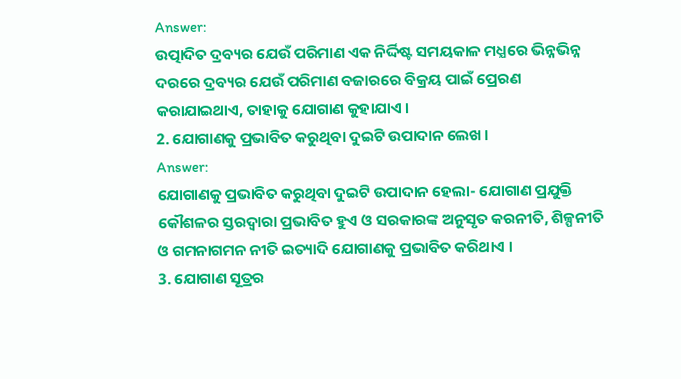Answer:
ଉତ୍ପାଦିତ ଦ୍ରବ୍ୟର ଯେଉଁ ପରିମାଣ ଏକ ନିର୍ଦ୍ଦିଷ୍ଟ ସମୟକାଳ ମଧ୍ଯରେ ଭିନ୍ନଭିନ୍ନ ଦରରେ ଦ୍ରବ୍ୟର ଯେଉଁ ପରିମାଣ ବଜାରରେ ବିକ୍ରୟ ପାଇଁ ପ୍ରେରଣ କରାଯାଇଥାଏ, ତାହାକୁ ଯୋଗାଣ କୁହାଯାଏ ।
2. ଯୋଗାଣକୁ ପ୍ରଭାବିତ କରୁଥିବା ଦୁଇଟି ଉପାଦାନ ଲେଖ ।
Answer:
ଯୋଗାଣକୁ ପ୍ରଭାବିତ କରୁଥିବା ଦୁଇଟି ଉପାଦାନ ହେଲା- ଯୋଗାଣ ପ୍ରଯୁକ୍ତି କୌଶଳର ସ୍ତରଦ୍ଵାରା ପ୍ରଭାବିତ ହୁଏ ଓ ସରକାରଙ୍କ ଅନୁସୃତ କରନୀତି, ଶିଳ୍ପନୀତି ଓ ଗମନାଗମନ ନୀତି ଇତ୍ୟାଦି ଯୋଗାଣକୁ ପ୍ରଭାବିତ କରିଥାଏ ।
3. ଯୋଗାଣ ସୂତ୍ରର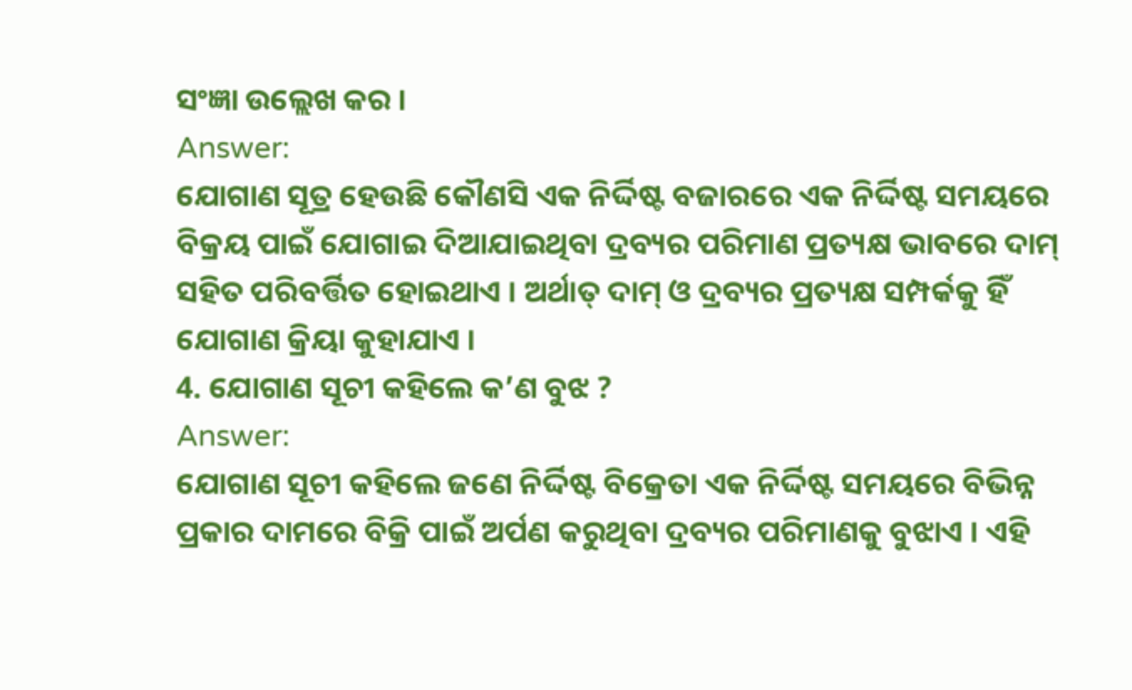ସଂଜ୍ଞା ଉଲ୍ଲେଖ କର ।
Answer:
ଯୋଗାଣ ସୂତ୍ର ହେଉଛି କୌଣସି ଏକ ନିର୍ଦ୍ଦିଷ୍ଟ ବଜାରରେ ଏକ ନିର୍ଦ୍ଦିଷ୍ଟ ସମୟରେ ବିକ୍ରୟ ପାଇଁ ଯୋଗାଇ ଦିଆଯାଇଥିବା ଦ୍ରବ୍ୟର ପରିମାଣ ପ୍ରତ୍ୟକ୍ଷ ଭାବରେ ଦାମ୍ ସହିତ ପରିବର୍ତ୍ତିତ ହୋଇଥାଏ । ଅର୍ଥାତ୍ ଦାମ୍ ଓ ଦ୍ରବ୍ୟର ପ୍ରତ୍ୟକ୍ଷ ସମ୍ପର୍କକୁ ହିଁ ଯୋଗାଣ କ୍ରିୟା କୁହାଯାଏ ।
4. ଯୋଗାଣ ସୂଚୀ କହିଲେ କ’ଣ ବୁଝ ?
Answer:
ଯୋଗାଣ ସୂଚୀ କହିଲେ ଜଣେ ନିର୍ଦ୍ଦିଷ୍ଟ ବିକ୍ରେତା ଏକ ନିର୍ଦ୍ଦିଷ୍ଟ ସମୟରେ ବିଭିନ୍ନ ପ୍ରକାର ଦାମରେ ବିକ୍ରି ପାଇଁ ଅର୍ପଣ କରୁଥିବା ଦ୍ରବ୍ୟର ପରିମାଣକୁ ବୁଝାଏ । ଏହି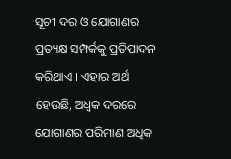ସୂଚୀ ଦର ଓ ଯୋଗାଣର ପ୍ରତ୍ୟକ୍ଷ ସମ୍ପର୍କକୁ ପ୍ରତିପାଦନ କରିଥାଏ । ଏହାର ଅର୍ଥ ହେଉଛି, ଅଧ୍ବକ ଦରରେ ଯୋଗାଣର ପରିମାଣ ଅଧିକ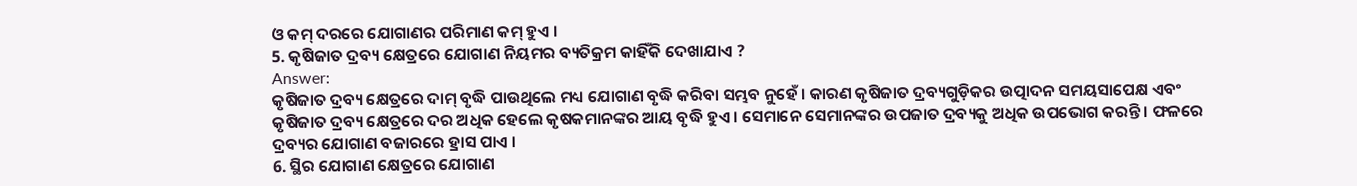ଓ କମ୍ ଦରରେ ଯୋଗାଣର ପରିମାଣ କମ୍ ହୁଏ ।
5. କୃଷିଜାତ ଦ୍ରବ୍ୟ କ୍ଷେତ୍ରରେ ଯୋଗାଣ ନିୟମର ବ୍ୟତିକ୍ରମ କାହିଁକି ଦେଖାଯାଏ ?
Answer:
କୃଷିଜାତ ଦ୍ରବ୍ୟ କ୍ଷେତ୍ରରେ ଦାମ୍ ବୃଦ୍ଧି ପାଉଥିଲେ ମଧ୍ୟ ଯୋଗାଣ ବୃଦ୍ଧି କରିବା ସମ୍ଭବ ନୁହେଁ । କାରଣ କୃଷିଜାତ ଦ୍ରବ୍ୟଗୁଡ଼ିକର ଉତ୍ପାଦନ ସମୟସାପେକ୍ଷ ଏବଂ କୃଷିଜାତ ଦ୍ରବ୍ୟ କ୍ଷେତ୍ରରେ ଦର ଅଧିକ ହେଲେ କୃଷକମାନଙ୍କର ଆୟ ବୃଦ୍ଧି ହୁଏ । ସେମାନେ ସେମାନଙ୍କର ଉପଜାତ ଦ୍ରବ୍ୟକୁ ଅଧିକ ଉପଭୋଗ କରନ୍ତି । ଫଳରେ ଦ୍ରବ୍ୟର ଯୋଗାଣ ବଜାରରେ ହ୍ରାସ ପାଏ ।
6. ସ୍ଥିର ଯୋଗାଣ କ୍ଷେତ୍ରରେ ଯୋଗାଣ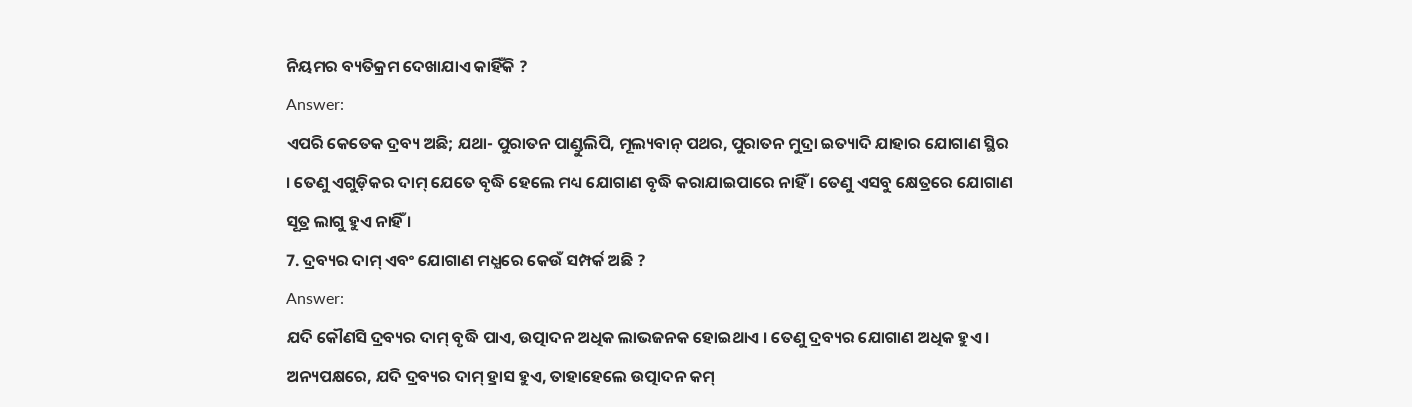ନିୟମର ବ୍ୟତିକ୍ରମ ଦେଖାଯାଏ କାହିଁକି ?
Answer:
ଏପରି କେତେକ ଦ୍ରବ୍ୟ ଅଛି; ଯଥା- ପୁରାତନ ପାଣ୍ଡୁଲିପି, ମୂଲ୍ୟବାନ୍ ପଥର, ପୁରାତନ ମୁଦ୍ରା ଇତ୍ୟାଦି ଯାହାର ଯୋଗାଣ ସ୍ଥିର । ତେଣୁ ଏଗୁଡ଼ିକର ଦାମ୍ ଯେତେ ବୃଦ୍ଧି ହେଲେ ମଧ୍ୟ ଯୋଗାଣ ବୃଦ୍ଧି କରାଯାଇପାରେ ନାହିଁ । ତେଣୁ ଏସବୁ କ୍ଷେତ୍ରରେ ଯୋଗାଣ ସୂତ୍ର ଲାଗୁ ହୁଏ ନାହିଁ ।
7. ଦ୍ରବ୍ୟର ଦାମ୍ ଏବଂ ଯୋଗାଣ ମଧ୍ଯରେ କେଉଁ ସମ୍ପର୍କ ଅଛି ?
Answer:
ଯଦି କୌଣସି ଦ୍ରବ୍ୟର ଦାମ୍ ବୃଦ୍ଧି ପାଏ, ଉତ୍ପାଦନ ଅଧିକ ଲାଭଜନକ ହୋଇଥାଏ । ତେଣୁ ଦ୍ରବ୍ୟର ଯୋଗାଣ ଅଧିକ ହୁଏ । ଅନ୍ୟପକ୍ଷରେ, ଯଦି ଦ୍ରବ୍ୟର ଦାମ୍ ହ୍ରାସ ହୁଏ, ତାହାହେଲେ ଉତ୍ପାଦନ କମ୍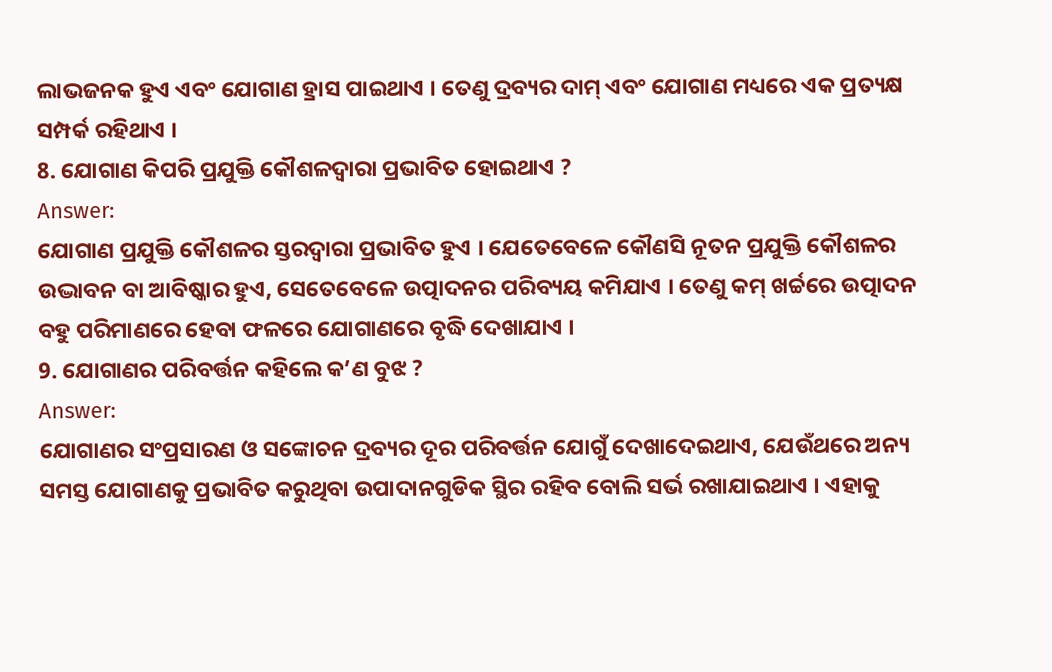ଲାଭଜନକ ହୁଏ ଏବଂ ଯୋଗାଣ ହ୍ରାସ ପାଇଥାଏ । ତେଣୁ ଦ୍ରବ୍ୟର ଦାମ୍ ଏବଂ ଯୋଗାଣ ମଧ୍ୟରେ ଏକ ପ୍ରତ୍ୟକ୍ଷ ସମ୍ପର୍କ ରହିଥାଏ ।
8. ଯୋଗାଣ କିପରି ପ୍ରଯୁକ୍ତି କୌଶଳଦ୍ଵାରା ପ୍ରଭାବିତ ହୋଇଥାଏ ?
Answer:
ଯୋଗାଣ ପ୍ରଯୁକ୍ତି କୌଶଳର ସ୍ତରଦ୍ୱାରା ପ୍ରଭାବିତ ହୁଏ । ଯେତେବେଳେ କୌଣସି ନୂତନ ପ୍ରଯୁକ୍ତି କୌଶଳର ଉଦ୍ଭାବନ ବା ଆବିଷ୍କାର ହୁଏ, ସେତେବେଳେ ଉତ୍ପାଦନର ପରିବ୍ୟୟ କମିଯାଏ । ତେଣୁ କମ୍ ଖର୍ଚ୍ଚରେ ଉତ୍ପାଦନ ବହୁ ପରିମାଣରେ ହେବା ଫଳରେ ଯୋଗାଣରେ ବୃଦ୍ଧି ଦେଖାଯାଏ ।
9. ଯୋଗାଣର ପରିବର୍ତ୍ତନ କହିଲେ କ’ଣ ବୁଝ ?
Answer:
ଯୋଗାଣର ସଂପ୍ରସାରଣ ଓ ସଙ୍କୋଚନ ଦ୍ରବ୍ୟର ଦୂର ପରିବର୍ତ୍ତନ ଯୋଗୁଁ ଦେଖାଦେଇଥାଏ, ଯେଉଁଥରେ ଅନ୍ୟ ସମସ୍ତ ଯୋଗାଣକୁ ପ୍ରଭାବିତ କରୁଥିବା ଉପାଦାନଗୁଡିକ ସ୍ଥିର ରହିବ ବୋଲି ସର୍ଭ ରଖାଯାଇଥାଏ । ଏହାକୁ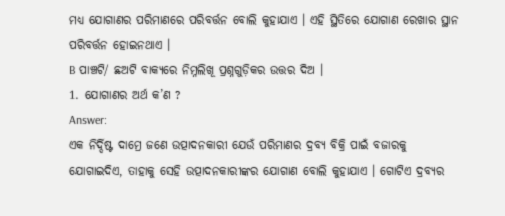ମଧ୍ୟ ଯୋଗାଣର ପରିମାଣରେ ପରିବର୍ତ୍ତନ ବୋଲି କୁହାଯାଏ । ଏହି ସ୍ଥିତିରେ ଯୋଗାଣ ରେଖାର ସ୍ଥାନ ପରିବର୍ତ୍ତନ ହୋଇନଥାଏ ।
B ପାଞ୍ଚଟି/ ଛଅଟି ବାକ୍ୟରେ ନିମ୍ନଲିଖୂ ପ୍ରଶ୍ନଗୁଡ଼ିକର ଉତ୍ତର ଦିଅ ।
1. ଯୋଗାଣର ଅର୍ଥ କ’ଣ ?
Answer:
ଏକ ନିର୍ଦ୍ଦିଷ୍ଟ ଦାମ୍ରେ ଜଣେ ଉତ୍ପାଦନକାରୀ ଯେଉଁ ପରିମାଣର ଦ୍ରବ୍ୟ ବିକ୍ରି ପାଇଁ ବଜାରକୁ ଯୋଗାଇଦିଏ, ତାହାକୁ ସେହି ଉତ୍ପାଦନକାରୀଙ୍କର ଯୋଗାଣ ବୋଲି କୁହାଯାଏ । ଗୋଟିଏ ଦ୍ରବ୍ୟର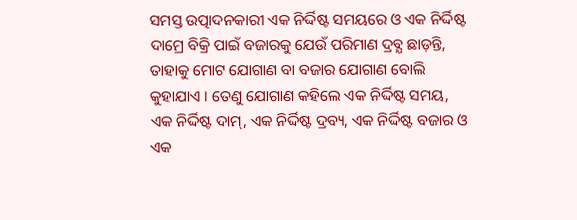ସମସ୍ତ ଉତ୍ପାଦନକାରୀ ଏକ ନିର୍ଦ୍ଦିଷ୍ଟ ସମୟରେ ଓ ଏକ ନିର୍ଦ୍ଦିଷ୍ଟ ଦାମ୍ରେ ବିକ୍ରି ପାଇଁ ବଜାରକୁ ଯେଉଁ ପରିମାଣ ଦ୍ରବ୍ଯ ଛାଡ଼ନ୍ତି, ତାହାକୁ ମୋଟ ଯୋଗାଣ ବା ବଜାର ଯୋଗାଣ ବୋଲି କୁହାଯାଏ । ତେଣୁ ଯୋଗାଣ କହିଲେ ଏକ ନିର୍ଦ୍ଦିଷ୍ଟ ସମୟ, ଏକ ନିର୍ଦ୍ଦିଷ୍ଟ ଦାମ୍, ଏକ ନିର୍ଦ୍ଦିଷ୍ଟ ଦ୍ରବ୍ୟ, ଏକ ନିର୍ଦ୍ଦିଷ୍ଟ ବଜାର ଓ ଏକ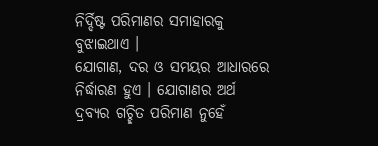ନିର୍ଦ୍ଦିଷ୍ଟ ପରିମାଣର ସମାହାରକୁ ବୁଝାଇଥାଏ ।
ଯୋଗାଣ, ଦର ଓ ସମୟର ଆଧାରରେ ନିର୍ଦ୍ଧାରଣ ହୁଏ । ଯୋଗାଣର ଅର୍ଥ ଦ୍ରବ୍ୟର ଗଚ୍ଛିତ ପରିମାଣ ନୁହେଁ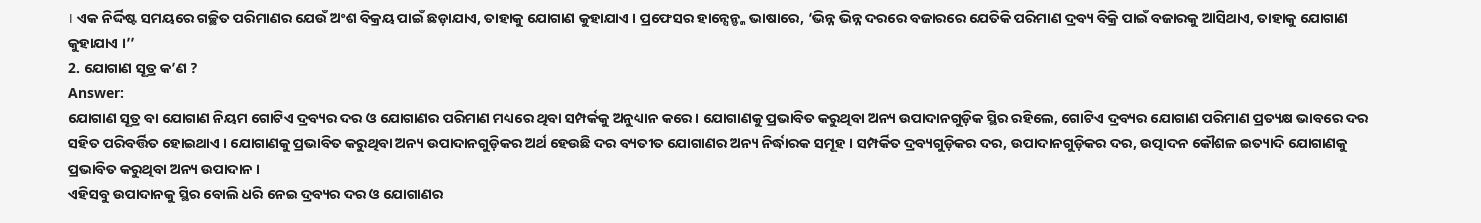। ଏକ ନିର୍ଦ୍ଦିଷ୍ଟ ସମୟରେ ଗଚ୍ଛିତ ପରିମାଣର ଯେଉଁ ଅଂଶ ବିକ୍ରୟ ପାଇଁ ଛଡ଼ାଯାଏ, ତାହାକୁ ଯୋଗାଣ କୁହାଯାଏ । ପ୍ରଫେସର ହାନ୍ସେନ୍ଙ୍କ ଭାଷାରେ, ‘ଭିନ୍ନ ଭିନ୍ନ ଦରରେ ବଜାରରେ ଯେତିକି ପରିମାଣ ଦ୍ରବ୍ୟ ବିକ୍ରି ପାଇଁ ବଜାରକୁ ଆସିଥାଏ, ତାହାକୁ ଯୋଗାଣ କୁହାଯାଏ ।’’
2. ଯୋଗାଣ ସୂତ୍ର କ’ଣ ?
Answer:
ଯୋଗାଣ ସୂତ୍ର ବା ଯୋଗାଣ ନିୟମ ଗୋଟିଏ ଦ୍ରବ୍ୟର ଦର ଓ ଯୋଗାଣର ପରିମାଣ ମଧ୍ୟରେ ଥିବା ସମ୍ପର୍କକୁ ଅନୁଧ୍ୟାନ କରେ । ଯୋଗାଣକୁ ପ୍ରଭାବିତ କରୁଥିବା ଅନ୍ୟ ଉପାଦାନଗୁଡ଼ିକ ସ୍ଥିର ରହିଲେ, ଗୋଟିଏ ଦ୍ରବ୍ୟର ଯୋଗାଣ ପରିମାଣ ପ୍ରତ୍ୟକ୍ଷ ଭାବରେ ଦର ସହିତ ପରିବର୍ତ୍ତିତ ହୋଇଥାଏ । ଯୋଗାଣକୁ ପ୍ରଭାବିତ କରୁଥିବା ଅନ୍ୟ ଉପାଦାନଗୁଡ଼ିକର ଅର୍ଥ ହେଉଛି ଦର ବ୍ୟତୀତ ଯୋଗାଣର ଅନ୍ୟ ନିର୍ଦ୍ଧାରକ ସମୂହ । ସମ୍ପର୍କିତ ଦ୍ରବ୍ୟଗୁଡ଼ିକର ଦର, ଉପାଦାନଗୁଡ଼ିକର ଦର, ଉତ୍ପାଦନ କୌଶଳ ଇତ୍ୟାଦି ଯୋଗାଣକୁ ପ୍ରଭାବିତ କରୁଥିବା ଅନ୍ୟ ଉପାଦାନ ।
ଏହିସବୁ ଉପାଦାନକୁ ସ୍ଥିର ବୋଲି ଧରି ନେଇ ଦ୍ରବ୍ୟର ଦର ଓ ଯୋଗାଣର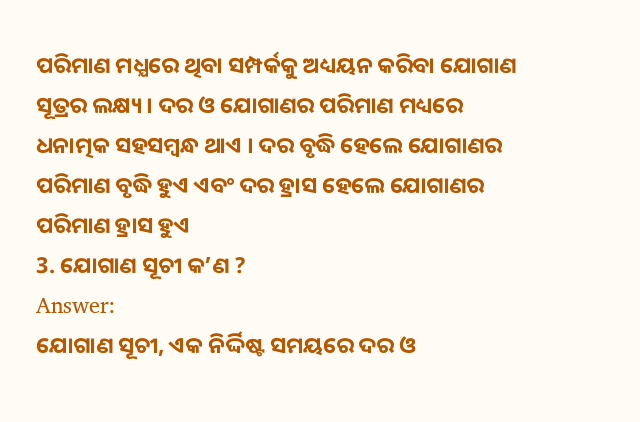ପରିମାଣ ମଧ୍ଯରେ ଥିବା ସମ୍ପର୍କକୁ ଅଧ୍ୟୟନ କରିବା ଯୋଗାଣ ସୂତ୍ରର ଲକ୍ଷ୍ୟ । ଦର ଓ ଯୋଗାଣର ପରିମାଣ ମଧ୍ୟରେ ଧନାତ୍ମକ ସହସମ୍ବନ୍ଧ ଥାଏ । ଦର ବୃଦ୍ଧି ହେଲେ ଯୋଗାଣର ପରିମାଣ ବୃଦ୍ଧି ହୁଏ ଏବଂ ଦର ହ୍ରାସ ହେଲେ ଯୋଗାଣର ପରିମାଣ ହ୍ରାସ ହୁଏ
3. ଯୋଗାଣ ସୂଚୀ କ’ଣ ?
Answer:
ଯୋଗାଣ ସୂଚୀ, ଏକ ନିର୍ଦ୍ଦିଷ୍ଟ ସମୟରେ ଦର ଓ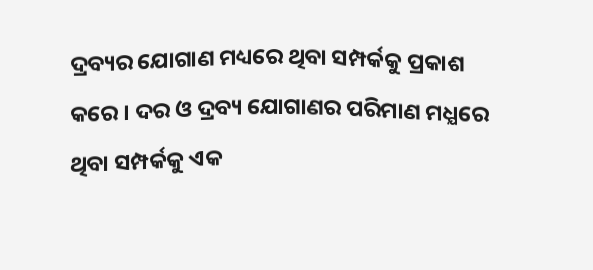ଦ୍ରବ୍ୟର ଯୋଗାଣ ମଧ୍ୟରେ ଥିବା ସମ୍ପର୍କକୁ ପ୍ରକାଶ କରେ । ଦର ଓ ଦ୍ରବ୍ୟ ଯୋଗାଣର ପରିମାଣ ମଧ୍ଯରେ ଥିବା ସମ୍ପର୍କକୁ ଏକ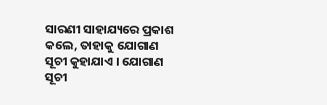ସାରଣୀ ସାହାଯ୍ୟରେ ପ୍ରକାଶ କଲେ, ତାହାକୁ ଯୋଗାଣ ସୂଚୀ କୁହାଯାଏ । ଯୋଗାଣ ସୂଚୀ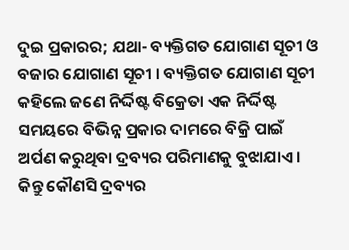ଦୁଇ ପ୍ରକାରର; ଯଥା- ବ୍ୟକ୍ତିଗତ ଯୋଗାଣ ସୂଚୀ ଓ ବଜାର ଯୋଗାଣ ସୂଚୀ । ବ୍ୟକ୍ତିଗତ ଯୋଗାଣ ସୂଚୀ କହିଲେ ଜଣେ ନିର୍ଦ୍ଦିଷ୍ଟ ବିକ୍ରେତା ଏକ ନିର୍ଦ୍ଦିଷ୍ଟ ସମୟରେ ବିଭିନ୍ନ ପ୍ରକାର ଦାମରେ ବିକ୍ରି ପାଇଁ ଅର୍ପଣ କରୁଥିବା ଦ୍ରବ୍ୟର ପରିମାଣକୁ ବୁଝାଯାଏ ।
କିନ୍ତୁ କୌଣସି ଦ୍ରବ୍ୟର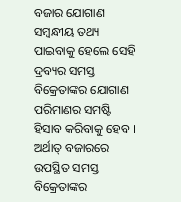ବଜାର ଯୋଗାଣ ସମ୍ବନ୍ଧୀୟ ତଥ୍ୟ ପାଇବାକୁ ହେଲେ ସେହି ଦ୍ରବ୍ୟର ସମସ୍ତ ବିକ୍ରେତାଙ୍କର ଯୋଗାଣ ପରିମାଣର ସମଷ୍ଟି ହିସାବ କରିବାକୁ ହେବ । ଅର୍ଥାତ୍ ବଜାରରେ ଉପସ୍ଥିତ ସମସ୍ତ ବିକ୍ରେତାଙ୍କର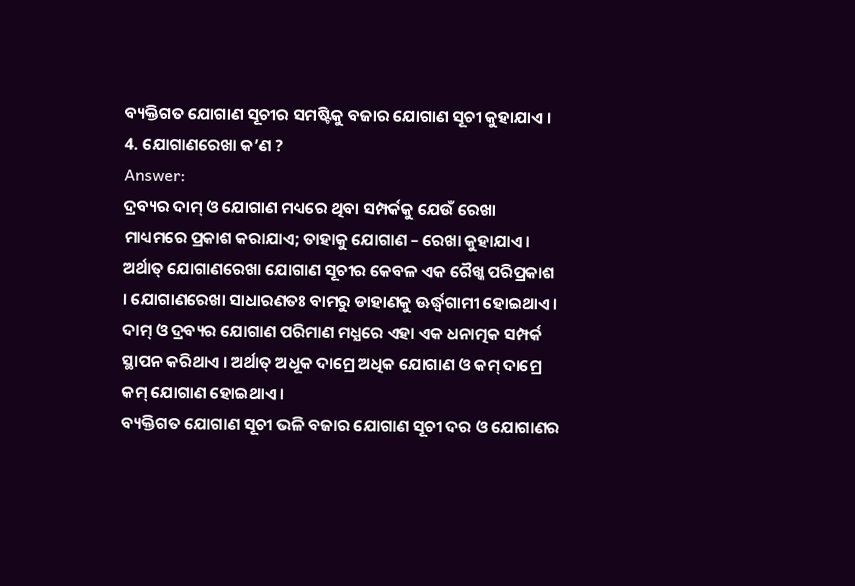ବ୍ୟକ୍ତିଗତ ଯୋଗାଣ ସୂଚୀର ସମଷ୍ଟିକୁ ବଜାର ଯୋଗାଣ ସୂଚୀ କୁହାଯାଏ ।
4. ଯୋଗାଣରେଖା କ’ଣ ?
Answer:
ଦ୍ରବ୍ୟର ଦାମ୍ ଓ ଯୋଗାଣ ମଧ୍ୟରେ ଥିବା ସମ୍ପର୍କକୁ ଯେଉଁ ରେଖା ମାଧ୍ୟମରେ ପ୍ରକାଶ କରାଯାଏ; ତାହାକୁ ଯୋଗାଣ – ରେଖା କୁହାଯାଏ । ଅର୍ଥାତ୍ ଯୋଗାଣରେଖା ଯୋଗାଣ ସୂଚୀର କେବଳ ଏକ ରୈଖ୍କ ପରିପ୍ରକାଶ । ଯୋଗାଣରେଖା ସାଧାରଣତଃ ବାମରୁ ଡାହାଣକୁ ଊର୍ଦ୍ଧ୍ୱଗାମୀ ହୋଇଥାଏ । ଦାମ୍ ଓ ଦ୍ରବ୍ୟର ଯୋଗାଣ ପରିମାଣ ମଧ୍ଯରେ ଏହା ଏକ ଧନାତ୍ମକ ସମ୍ପର୍କ ସ୍ଥାପନ କରିଥାଏ । ଅର୍ଥାତ୍ ଅଧୂକ ଦାମ୍ରେ ଅଧିକ ଯୋଗାଣ ଓ କମ୍ ଦାମ୍ରେ କମ୍ ଯୋଗାଣ ହୋଇଥାଏ ।
ବ୍ୟକ୍ତିଗତ ଯୋଗାଣ ସୂଚୀ ଭଳି ବଜାର ଯୋଗାଣ ସୂଚୀ ଦର ଓ ଯୋଗାଣର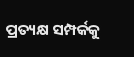ପ୍ରତ୍ୟକ୍ଷ ସମ୍ପର୍କକୁ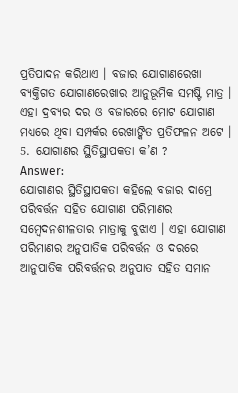ପ୍ରତିପାଦନ କରିଥାଏ । ବଜାର ଯୋଗାଣରେଖା ବ୍ୟକ୍ତିଗତ ଯୋଗାଣରେଖାର ଆନୁଭୂମିକ ସମଷ୍ଟି ମାତ୍ର । ଏହା ଦ୍ରବ୍ୟର ଦର ଓ ବଜାରରେ ମୋଟ ଯୋଗାଣ ମଧ୍ୟରେ ଥିବା ସମ୍ପର୍କର ରେଖାଙ୍କିତ ପ୍ରତିଫଳନ ଅଟେ ।
5. ଯୋଗାଣର ସ୍ଥିତିସ୍ଥାପକତା କ’ଣ ?
Answer:
ଯୋଗାଣର ସ୍ଥିତିସ୍ଥାପକତା କହିଲେ ବଜାର ଦାମ୍ରେ ପରିବର୍ତ୍ତନ ସହିତ ଯୋଗାଣ ପରିମାଣର ସମ୍ବେଦନଶୀଳତାର ମାତ୍ରାକୁ ବୁଝାଏ । ଏହା ଯୋଗାଣ ପରିମାଣର ଅନୁପାତିକ ପରିବର୍ତ୍ତନ ଓ ଦରରେ ଆନୁପାତିକ ପରିବର୍ତ୍ତନର ଅନୁପାତ ସହିତ ସମାନ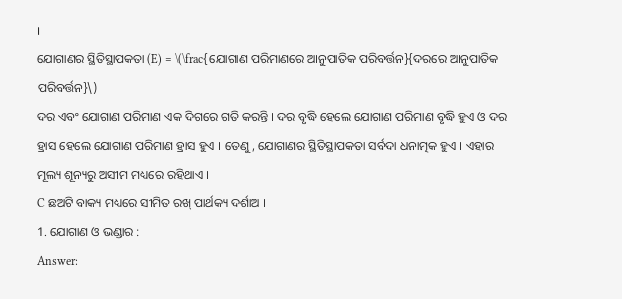।
ଯୋଗାଣର ସ୍ଥିତିସ୍ଥାପକତା (E) = \(\frac{ଯୋଗାଣ ପରିମାଣରେ ଆନୁପାତିକ ପରିବର୍ତ୍ତନ}{ଦରରେ ଆନୁପାତିକ ପରିବର୍ତ୍ତନ}\)
ଦର ଏବଂ ଯୋଗାଣ ପରିମାଣ ଏକ ଦିଗରେ ଗତି କରନ୍ତି । ଦର ବୃଦ୍ଧି ହେଲେ ଯୋଗାଣ ପରିମାଣ ବୃଦ୍ଧି ହୁଏ ଓ ଦର ହ୍ରାସ ହେଲେ ଯୋଗାଣ ପରିମାଣ ହ୍ରାସ ହୁଏ । ତେଣୁ, ଯୋଗାଣର ସ୍ଥିତିସ୍ଥାପକତା ସର୍ବଦା ଧନାତ୍ମକ ହୁଏ । ଏହାର ମୂଲ୍ୟ ଶୂନ୍ୟରୁ ଅସୀମ ମଧ୍ୟରେ ରହିଥାଏ ।
C ଛଅଟି ବାକ୍ୟ ମଧ୍ୟରେ ସୀମିତ ରଖ୍ ପାର୍ଥକ୍ୟ ଦର୍ଶାଅ ।
1. ଯୋଗାଣ ଓ ଭଣ୍ଡାର :
Answer: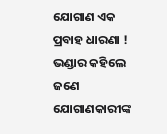ଯୋଗାଣ ଏକ ପ୍ରବାହ ଧାରଣା ! ଭଣ୍ଡାର କହିଲେ ଜଣେ ଯୋଗାଣକାରୀଙ୍କ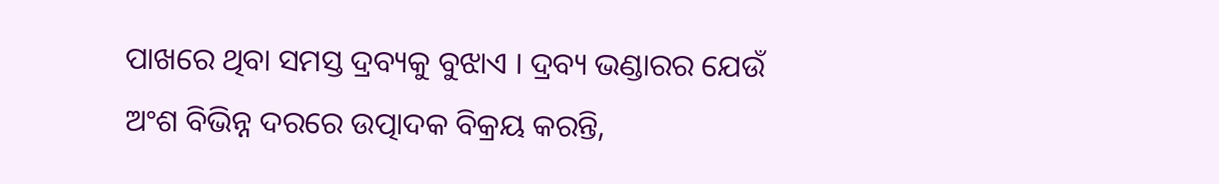ପାଖରେ ଥିବା ସମସ୍ତ ଦ୍ରବ୍ୟକୁ ବୁଝାଏ । ଦ୍ରବ୍ୟ ଭଣ୍ଡାରର ଯେଉଁ ଅଂଶ ବିଭିନ୍ନ ଦରରେ ଉତ୍ପାଦକ ବିକ୍ରୟ କରନ୍ତି,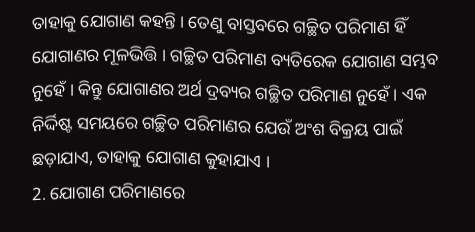ତାହାକୁ ଯୋଗାଣ କହନ୍ତି । ତେଣୁ ବାସ୍ତବରେ ଗଚ୍ଛିତ ପରିମାଣ ହିଁ ଯୋଗାଣର ମୂଳଭିତ୍ତି । ଗଚ୍ଛିତ ପରିମାଣ ବ୍ୟତିରେକ ଯୋଗାଣ ସମ୍ଭବ ନୁହେଁ । କିନ୍ତୁ ଯୋଗାଣର ଅର୍ଥ ଦ୍ରବ୍ୟର ଗଚ୍ଛିତ ପରିମାଣ ନୁହେଁ । ଏକ ନିର୍ଦ୍ଦିଷ୍ଟ ସମୟରେ ଗଚ୍ଛିତ ପରିମାଣର ଯେଉଁ ଅଂଶ ବିକ୍ରୟ ପାଇଁ ଛଡ଼ାଯାଏ, ତାହାକୁ ଯୋଗାଣ କୁହାଯାଏ ।
2. ଯୋଗାଣ ପରିମାଣରେ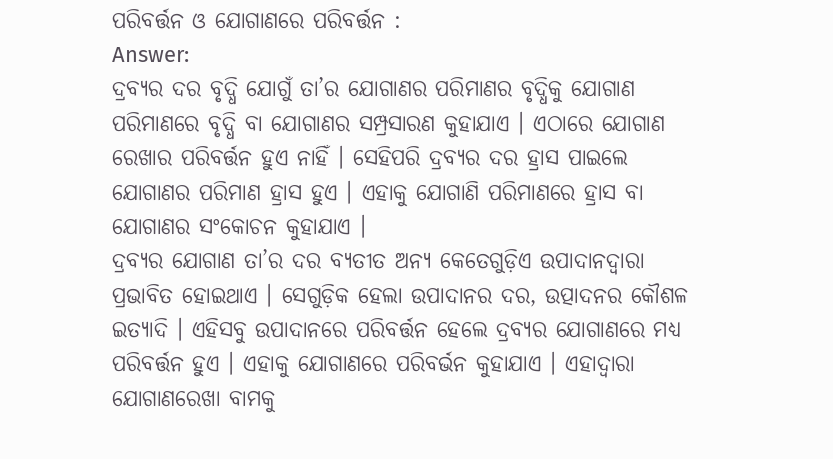ପରିବର୍ତ୍ତନ ଓ ଯୋଗାଣରେ ପରିବର୍ତ୍ତନ :
Answer:
ଦ୍ରବ୍ୟର ଦର ବୃଦ୍ଧି ଯୋଗୁଁ ତା’ର ଯୋଗାଣର ପରିମାଣର ବୃଦ୍ଧିକୁ ଯୋଗାଣ ପରିମାଣରେ ବୃଦ୍ଧି ବା ଯୋଗାଣର ସମ୍ପ୍ରସାରଣ କୁହାଯାଏ । ଏଠାରେ ଯୋଗାଣ ରେଖାର ପରିବର୍ତ୍ତନ ହୁଏ ନାହିଁ । ସେହିପରି ଦ୍ରବ୍ୟର ଦର ହ୍ରାସ ପାଇଲେ ଯୋଗାଣର ପରିମାଣ ହ୍ରାସ ହୁଏ । ଏହାକୁ ଯୋଗାଣି ପରିମାଣରେ ହ୍ରାସ ବା ଯୋଗାଣର ସଂକୋଚନ କୁହାଯାଏ ।
ଦ୍ରବ୍ୟର ଯୋଗାଣ ତା’ର ଦର ବ୍ୟତୀତ ଅନ୍ୟ କେତେଗୁଡ଼ିଏ ଉପାଦାନଦ୍ୱାରା ପ୍ରଭାବିତ ହୋଇଥାଏ । ସେଗୁଡ଼ିକ ହେଲା ଉପାଦାନର ଦର, ଉତ୍ପାଦନର କୌଶଳ ଇତ୍ୟାଦି । ଏହିସବୁ ଉପାଦାନରେ ପରିବର୍ତ୍ତନ ହେଲେ ଦ୍ରବ୍ୟର ଯୋଗାଣରେ ମଧ୍ୟ ପରିବର୍ତ୍ତନ ହୁଏ । ଏହାକୁ ଯୋଗାଣରେ ପରିବର୍ଭନ କୁହାଯାଏ । ଏହାଦ୍ବାରା ଯୋଗାଣରେଖା ବାମକୁ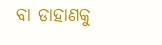ବା ଡାହାଣକୁ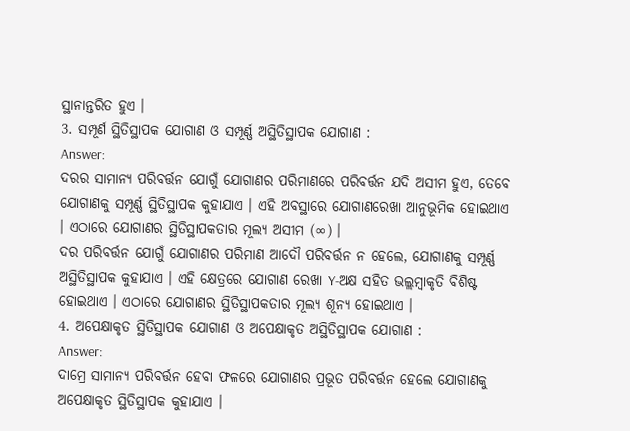ସ୍ଥାନାନ୍ତରିତ ହୁଏ ।
3. ସମ୍ପୂର୍ଣ ସ୍ଥିତିସ୍ଥାପକ ଯୋଗାଣ ଓ ସମ୍ପୂର୍ଣ୍ଣ ଅସ୍ଥିତିସ୍ଥାପକ ଯୋଗାଣ :
Answer:
ଦରର ସାମାନ୍ୟ ପରିବର୍ତ୍ତନ ଯୋଗୁଁ ଯୋଗାଣର ପରିମାଣରେ ପରିବର୍ତ୍ତନ ଯଦି ଅସୀମ ହୁଏ, ତେବେ ଯୋଗାଣକୁ ସମ୍ପୂର୍ଣ୍ଣ ସ୍ଥିତିସ୍ଥାପକ କୁହାଯାଏ । ଏହି ଅବସ୍ଥାରେ ଯୋଗାଣରେଖା ଆନୁଭୂମିକ ହୋଇଥାଏ । ଏଠାରେ ଯୋଗାଣର ସ୍ଥିତିସ୍ଥାପକତାର ମୂଲ୍ୟ ଅସୀମ (∞) ।
ଦର ପରିବର୍ତ୍ତନ ଯୋଗୁଁ ଯୋଗାଣର ପରିମାଣ ଆଦୌ ପରିବର୍ତ୍ତନ ନ ହେଲେ, ଯୋଗାଣକୁ ସମ୍ପୂର୍ଣ୍ଣ ଅସ୍ଥିତିସ୍ଥାପକ କୁହାଯାଏ । ଏହି କ୍ଷେତ୍ରରେ ଯୋଗାଣ ରେଖା Y-ଅକ୍ଷ ସହିତ ଭଲ୍ଲମ୍ବାକୃତି ବିଶିଷ୍ଟ ହୋଇଥାଏ । ଏଠାରେ ଯୋଗାଣର ସ୍ଥିତିସ୍ଥାପକତାର ମୂଲ୍ୟ ଶୂନ୍ୟ ହୋଇଥାଏ ।
4. ଅପେକ୍ଷାକୃତ ସ୍ଥିତିସ୍ଥାପକ ଯୋଗାଣ ଓ ଅପେକ୍ଷାକୃତ ଅସ୍ଥିତିସ୍ଥାପକ ଯୋଗାଣ :
Answer:
ଦାମ୍ରେ ସାମାନ୍ୟ ପରିବର୍ତ୍ତନ ହେବା ଫଳରେ ଯୋଗାଣର ପ୍ରଭୂତ ପରିବର୍ତ୍ତନ ହେଲେ ଯୋଗାଣକୁ ଅପେକ୍ଷାକୃତ ସ୍ଥିତିସ୍ଥାପକ କୁହାଯାଏ ।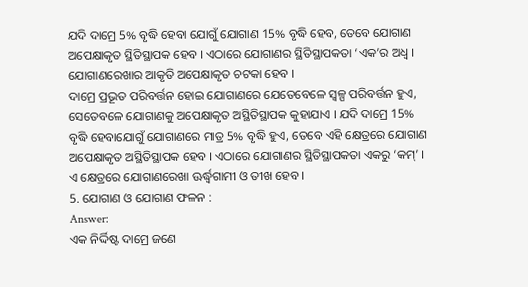ଯଦି ଦାମ୍ରେ 5% ବୃଦ୍ଧି ହେବା ଯୋଗୁଁ ଯୋଗାଣ 15% ବୃଦ୍ଧି ହେବ, ତେବେ ଯୋଗାଣ ଅପେକ୍ଷାକୃତ ସ୍ଥିତିସ୍ଥାପକ ହେବ । ଏଠାରେ ଯୋଗାଣର ସ୍ଥିତିସ୍ଥାପକତା ‘ଏକ’ର ଅଧ୍ଵ । ଯୋଗାଣରେଖାର ଆକୃତି ଅପେକ୍ଷାକୃତ ଚଟକା ହେବ ।
ଦାମ୍ରେ ପ୍ରଭୂତ ପରିବର୍ତ୍ତନ ହୋଇ ଯୋଗାଣରେ ଯେତେବେଳେ ସ୍ଵଳ୍ପ ପରିବର୍ତ୍ତନ ହୁଏ, ସେତେବଳେ ଯୋଗାଣକୁ ଅପେକ୍ଷାକୃତ ଅସ୍ଥିତିସ୍ଥାପକ କୁହାଯାଏ । ଯଦି ଦାମ୍ରେ 15% ବୃଦ୍ଧି ହେବାଯୋଗୁଁ ଯୋଗାଣରେ ମାତ୍ର 5% ବୃଦ୍ଧି ହୁଏ, ତେବେ ଏହି କ୍ଷେତ୍ରରେ ଯୋଗାଣ ଅପେକ୍ଷାକୃତ ଅସ୍ଥିତିସ୍ଥାପକ ହେବ । ଏଠାରେ ଯୋଗାଣର ସ୍ଥିତିସ୍ଥାପକତା ଏକରୁ ‘କମ୍’ । ଏ କ୍ଷେତ୍ରରେ ଯୋଗାଣରେଖା ଊର୍ଦ୍ଧ୍ୱଗାମୀ ଓ ତୀଖ ହେବ ।
5. ଯୋଗାଣ ଓ ଯୋଗାଣ ଫଳନ :
Answer:
ଏକ ନିର୍ଦ୍ଦିଷ୍ଟ ଦାମ୍ରେ ଜଣେ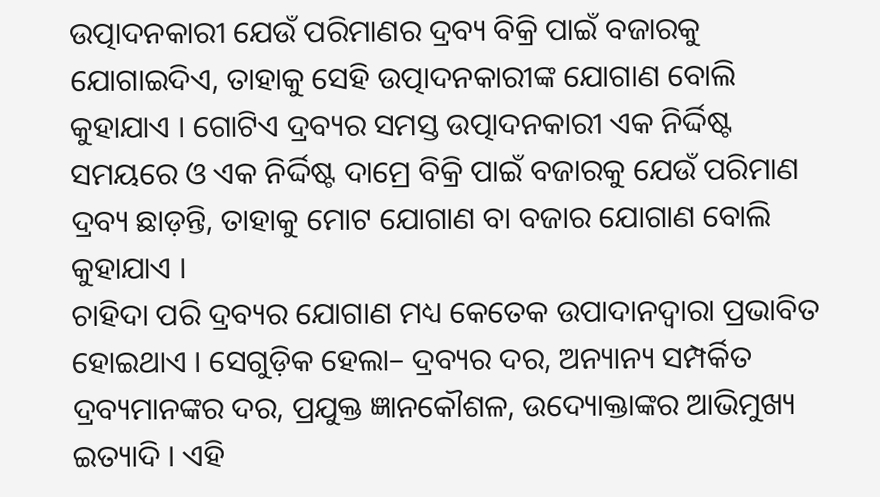ଉତ୍ପାଦନକାରୀ ଯେଉଁ ପରିମାଣର ଦ୍ରବ୍ୟ ବିକ୍ରି ପାଇଁ ବଜାରକୁ ଯୋଗାଇଦିଏ, ତାହାକୁ ସେହି ଉତ୍ପାଦନକାରୀଙ୍କ ଯୋଗାଣ ବୋଲି କୁହାଯାଏ । ଗୋଟିଏ ଦ୍ରବ୍ୟର ସମସ୍ତ ଉତ୍ପାଦନକାରୀ ଏକ ନିର୍ଦ୍ଦିଷ୍ଟ ସମୟରେ ଓ ଏକ ନିର୍ଦ୍ଦିଷ୍ଟ ଦାମ୍ରେ ବିକ୍ରି ପାଇଁ ବଜାରକୁ ଯେଉଁ ପରିମାଣ ଦ୍ରବ୍ୟ ଛାଡ଼ନ୍ତି, ତାହାକୁ ମୋଟ ଯୋଗାଣ ବା ବଜାର ଯୋଗାଣ ବୋଲି କୁହାଯାଏ ।
ଚାହିଦା ପରି ଦ୍ରବ୍ୟର ଯୋଗାଣ ମଧ୍ୟ କେତେକ ଉପାଦାନଦ୍ୱାରା ପ୍ରଭାବିତ ହୋଇଥାଏ । ସେଗୁଡ଼ିକ ହେଲା– ଦ୍ରବ୍ୟର ଦର, ଅନ୍ୟାନ୍ୟ ସମ୍ପର୍କିତ ଦ୍ରବ୍ୟମାନଙ୍କର ଦର, ପ୍ରଯୁକ୍ତ ଜ୍ଞାନକୌଶଳ, ଉଦ୍ୟୋକ୍ତାଙ୍କର ଆଭିମୁଖ୍ୟ ଇତ୍ୟାଦି । ଏହି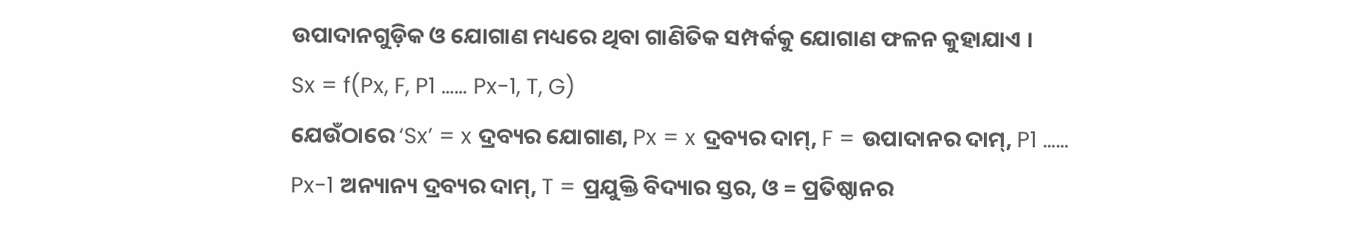ଉପାଦାନଗୁଡ଼ିକ ଓ ଯୋଗାଣ ମଧ୍ୟରେ ଥିବା ଗାଣିତିକ ସମ୍ପର୍କକୁ ଯୋଗାଣ ଫଳନ କୁହାଯାଏ ।
Sx = f(Px, F, P1 …… Px-1, T, G)
ଯେଉଁଠାରେ ‘Sx’ = x ଦ୍ରବ୍ୟର ଯୋଗାଣ, Px = x ଦ୍ରବ୍ୟର ଦାମ୍, F = ଉପାଦାନର ଦାମ୍, P1 …… Px-1 ଅନ୍ୟାନ୍ୟ ଦ୍ରବ୍ୟର ଦାମ୍, T = ପ୍ରଯୁକ୍ତି ବିଦ୍ୟାର ସ୍ତର, ଓ = ପ୍ରତିଷ୍ଠାନର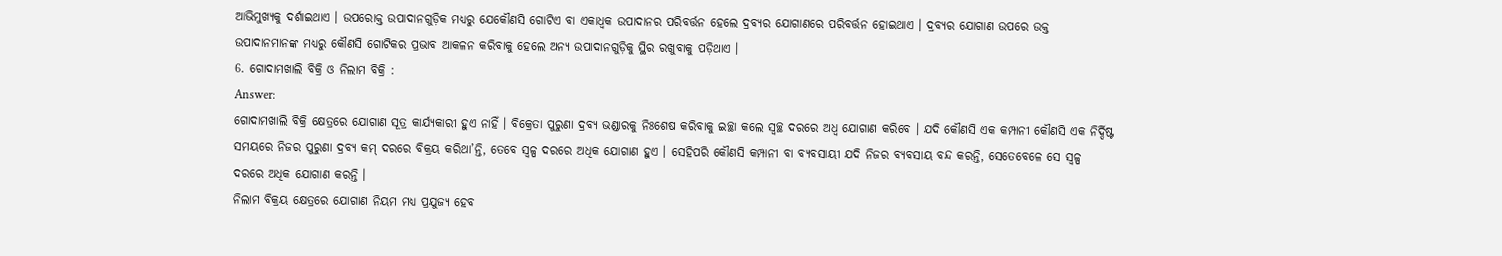ଆଭିମୁଖ୍ୟକୁ ଦର୍ଶାଇଥାଏ । ଉପରୋକ୍ତ ଉପାଦାନଗୁଡ଼ିକ ମଧ୍ୟରୁ ଯେକୌଣସି ଗୋଟିଏ ବା ଏକାଧ୍ଵକ ଉପାଦାନର ପରିବର୍ତ୍ତନ ହେଲେ ଦ୍ରବ୍ୟର ଯୋଗାଣରେ ପରିବର୍ତ୍ତନ ହୋଇଥାଏ । ଦ୍ରବ୍ୟର ଯୋଗାଣ ଉପରେ ଉକ୍ତ ଉପାଦାନମାନଙ୍କ ମଧ୍ୟରୁ କୌଣସି ଗୋଟିକର ପ୍ରଭାବ ଆକଳନ କରିବାକୁ ହେଲେ ଅନ୍ୟ ଉପାଦାନଗୁଡ଼ିକୁ ସ୍ଥିର ରଖୁବାକୁ ପଡ଼ିଥାଏ ।
6. ଗୋଦାମଖାଲି ବିକ୍ରି ଓ ନିଲାମ ବିକ୍ରି :
Answer:
ଗୋଦାମଖାଲି ବିକ୍ରି କ୍ଷେତ୍ରରେ ଯୋଗାଣ ସୂତ୍ର କାର୍ଯ୍ୟକାରୀ ହୁଏ ନାହିଁ । ବିକ୍ରେତା ପୁରୁଣା ଦ୍ରବ୍ୟ ଭଣ୍ଡାରକୁ ନିଃଶେଷ କରିବାକୁ ଇଚ୍ଛା କଲେ ସ୍ଵଚ୍ଛ ଦରରେ ଅଧ୍ଵ ଯୋଗାଣ କରିବେ । ଯଦି କୌଣସି ଏକ କମ୍ପାନୀ କୌଣସି ଏକ ନିର୍ଦ୍ଦିଷ୍ଟ ସମୟରେ ନିଜର ପୁରୁଣା ଦ୍ରବ୍ୟ କମ୍ ଦରରେ ବିକ୍ରୟ କରିଥା’ନ୍ତି, ତେବେ ସ୍ଵଳ୍ପ ଦରରେ ଅଧିକ ଯୋଗାଣ ହୁଏ । ସେହିପରି କୌଣସି କମ୍ପାନୀ ବା ବ୍ୟବସାୟୀ ଯଦି ନିଜର ବ୍ୟବସାୟ ବନ୍ଦ କରନ୍ତି, ସେତେବେଳେ ସେ ସ୍ଵଳ୍ପ ଦରରେ ଅଧିକ ଯୋଗାଣ କରନ୍ତି ।
ନିଲାମ ବିକ୍ରୟ କ୍ଷେତ୍ରରେ ଯୋଗାଣ ନିୟମ ମଧ୍ଯ ପ୍ରଯୁଜ୍ୟ ହେବ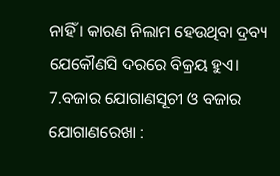ନାହିଁ । କାରଣ ନିଲାମ ହେଉଥିବା ଦ୍ରବ୍ୟ ଯେକୌଣସି ଦରରେ ବିକ୍ରୟ ହୁଏ।
7.ବଜାର ଯୋଗାଣସୂଚୀ ଓ ବଜାର ଯୋଗାଣରେଖା :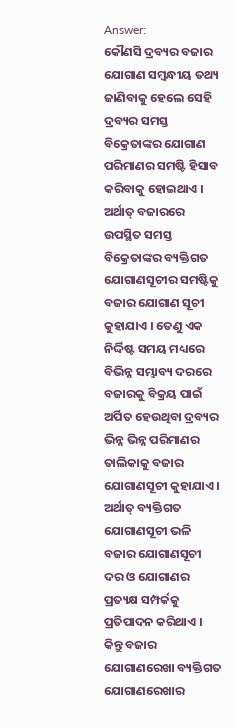Answer:
କୌଣସି ଦ୍ରବ୍ୟର ବଜାର ଯୋଗାଣ ସମ୍ବନ୍ଧୀୟ ତଥ୍ୟ ଜାଣିବାକୁ ହେଲେ ସେହି ଦ୍ରବ୍ୟର ସମସ୍ତ ବିକ୍ରେତାଙ୍କର ଯୋଗାଣ ପରିମାଣର ସମଷ୍ଟି ହିସାବ କରିବାକୁ ହୋଇଥାଏ । ଅର୍ଥାତ୍ ବଜାରରେ ଉପସ୍ଥିତ ସମସ୍ତ ବିକ୍ରେତାଙ୍କର ବ୍ୟକ୍ତିଗତ ଯୋଗାଣସୂଚୀର ସମଷ୍ଟିକୁ ବଜାର ଯୋଗାଣ ସୂଚୀ କୁହାଯାଏ । ତେଣୁ ଏକ ନିର୍ଦ୍ଦିଷ୍ଟ ସମୟ ମଧ୍ୟରେ ବିଭିନ୍ନ ସମ୍ଭାବ୍ୟ ଦରରେ ବଜାରକୁ ବିକ୍ରୟ ପାଇଁ ଅର୍ପିତ ହେଉଥିବା ଦ୍ରବ୍ୟର ଭିନ୍ନ ଭିନ୍ନ ପରିମାଣର ତାଲିକାକୁ ବଜାର ଯୋଗାଣସୂଚୀ କୁହାଯାଏ ।
ଅର୍ଥାତ୍ ବ୍ୟକ୍ତିଗତ ଯୋଗାଣସୂଚୀ ଭଳି ବଜାର ଯୋଗାଣସୂଚୀ ଦର ଓ ଯୋଗାଣର ପ୍ରତ୍ୟକ୍ଷ ସମ୍ପର୍କକୁ ପ୍ରତିପାଦନ କରିଥାଏ । କିନ୍ତୁ ବଜାର ଯୋଗାଣରେଖା ବ୍ୟକ୍ତିଗତ ଯୋଗାଣରେଖାର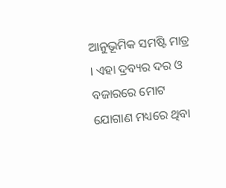ଆନୁଭୂମିକ ସମଷ୍ଟି ମାତ୍ର । ଏହା ଦ୍ରବ୍ୟର ଦର ଓ ବଜାରରେ ମୋଟ ଯୋଗାଣ ମଧ୍ୟରେ ଥିବା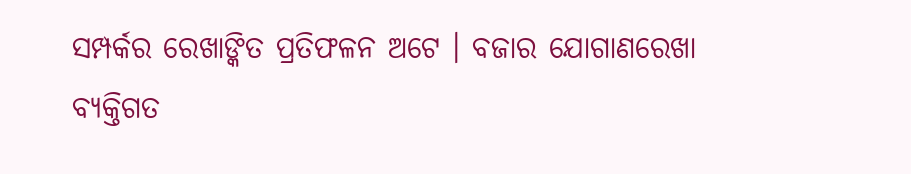ସମ୍ପର୍କର ରେଖାଙ୍କିତ ପ୍ରତିଫଳନ ଅଟେ । ବଜାର ଯୋଗାଣରେଖା ବ୍ୟକ୍ତିଗତ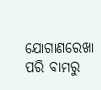ଯୋଗାଣରେଖା ପରି ବାମରୁ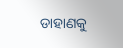ଡାହାଣକୁ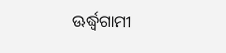ଊର୍ଦ୍ଧ୍ୱଗାମୀ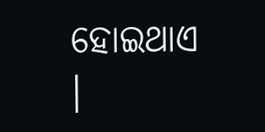ହୋଇଥାଏ ।